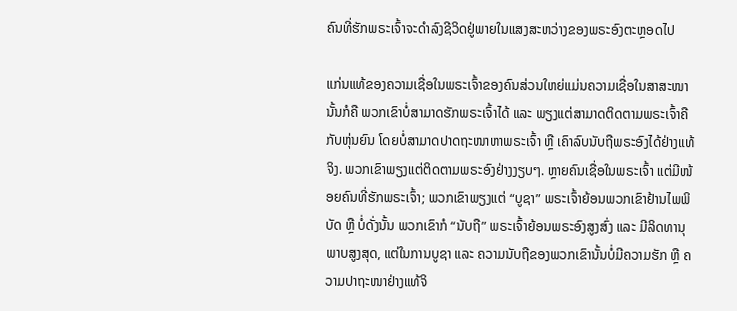ຄົນທີ່ຮັກພຣະເຈົ້າຈະດຳລົງຊີວິດຢູ່ພາຍໃນແສງສະຫວ່າງຂອງພຣະອົງຕະຫຼອດໄປ

ແກ່ນແທ້ຂອງຄວາມເຊື່ອໃນພຣະເຈົ້າຂອງຄົນສ່ວນໃຫຍ່ແມ່ນຄວາມເຊື່ອໃນສາສະໜາ ນັ້ນກໍຄື ພວກເຂົາບໍ່ສາມາດຮັກພຣະເຈົ້າໄດ້ ແລະ ພຽງແຕ່ສາມາດຕິດຕາມພຣະເຈົ້າຄືກັບຫຸ່ນຍົນ ໂດຍບໍ່ສາມາດປາດຖະໜາຫາພຣະເຈົ້າ ຫຼື ເຄົາລົບນັບຖືພຣະອົງໄດ້ຢ່າງແທ້ຈິງ. ພວກເຂົາພຽງແຕ່ຕິດຕາມພຣະອົງຢ່າງງຽບໆ. ຫຼາຍຄົນເຊື່ອໃນພຣະເຈົ້າ ແຕ່ມີໜ້ອຍຄົນທີ່ຮັກພຣະເຈົ້າ; ພວກເຂົາພຽງແຕ່ “ບູຊາ” ພຣະເຈົ້າຍ້ອນພວກເຂົາຢ້ານໄພພິບັດ ຫຼື ບໍ່ດັ່ງນັ້ນ ພວກເຂົາກໍ “ນັບຖື” ພຣະເຈົ້າຍ້ອນພຣະອົງສູງສົ່ງ ແລະ ມີລິດທານຸພາບສູງສຸດ, ແຕ່ໃນການບູຊາ ແລະ ຄວາມນັບຖືຂອງພວກເຂົານັ້ນບໍ່ມີຄວາມຮັກ ຫຼື ຄວາມປາຖະໜາຢ່າງແທ້ຈິ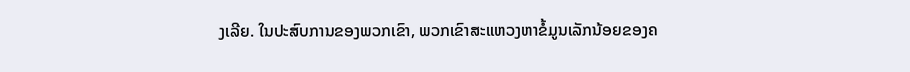ງເລີຍ. ໃນປະສົບການຂອງພວກເຂົາ, ພວກເຂົາສະແຫວງຫາຂໍ້ມູນເລັກນ້ອຍຂອງຄ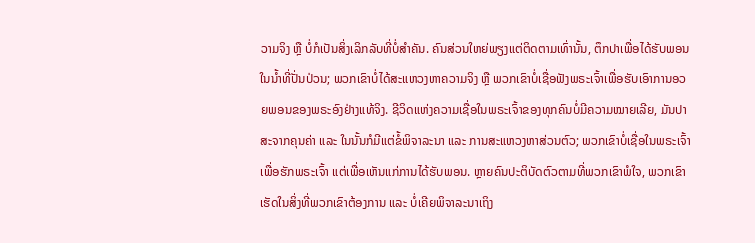ວາມຈິງ ຫຼື ບໍ່ກໍເປັນສິ່ງເລິກລັບທີ່ບໍ່ສຳຄັນ. ຄົນສ່ວນໃຫຍ່ພຽງແຕ່ຕິດຕາມເທົ່ານັ້ນ, ຕຶກປາເພື່ອໄດ້ຮັບພອນໃນນໍ້າທີ່ປັ່ນປ່ວນ; ພວກເຂົາບໍ່ໄດ້ສະແຫວງຫາຄວາມຈິງ ຫຼື ພວກເຂົາບໍ່ເຊື່ອຟັງພຣະເຈົ້າເພື່ອຮັບເອົາການອວຍພອນຂອງພຣະອົງຢ່າງແທ້ຈິງ. ຊີວິດແຫ່ງຄວາມເຊື່ອໃນພຣະເຈົ້າຂອງທຸກຄົນບໍ່ມີຄວາມໝາຍເລີຍ, ມັນປາສະຈາກຄຸນຄ່າ ແລະ ໃນນັ້ນກໍມີແຕ່ຂໍ້ພິຈາລະນາ ແລະ ການສະແຫວງຫາສ່ວນຕົວ; ພວກເຂົາບໍ່ເຊື່ອໃນພຣະເຈົ້າເພື່ອຮັກພຣະເຈົ້າ ແຕ່ເພື່ອເຫັນແກ່ການໄດ້ຮັບພອນ. ຫຼາຍຄົນປະຕິບັດຕົວຕາມທີ່ພວກເຂົາພໍໃຈ, ພວກເຂົາເຮັດໃນສິ່ງທີ່ພວກເຂົາຕ້ອງການ ແລະ ບໍ່ເຄີຍພິຈາລະນາເຖິງ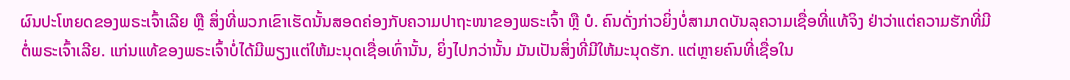ຜົນປະໂຫຍດຂອງພຣະເຈົ້າເລີຍ ຫຼື ສິ່ງທີ່ພວກເຂົາເຮັດນັ້ນສອດຄ່ອງກັບຄວາມປາຖະໜາຂອງພຣະເຈົ້າ ຫຼື ບໍ. ຄົນດັ່ງກ່າວຍິ່ງບໍ່ສາມາດບັນລຸຄວາມເຊື່ອທີ່ແທ້ຈິງ ຢ່າວ່າແຕ່ຄວາມຮັກທີ່ມີຕໍ່ພຣະເຈົ້າເລີຍ. ແກ່ນແທ້ຂອງພຣະເຈົ້າບໍ່ໄດ້ມີພຽງແຕ່ໃຫ້ມະນຸດເຊື່ອເທົ່ານັ້ນ, ຍິ່ງໄປກວ່ານັ້ນ ມັນເປັນສິ່ງທີ່ມີໃຫ້ມະນຸດຮັກ. ແຕ່ຫຼາຍຄົນທີ່ເຊື່ອໃນ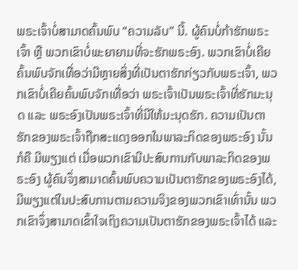ພຣະເຈົ້າບໍ່ສາມາດຄົ້ນພົບ “ຄວາມລັບ” ນີ້. ຜູ້ຄົນບໍ່ກ້າຮັກພຣະເຈົ້າ ຫຼື ພວກເຂົາບໍ່ພະຍາຍາມທີ່ຈະຮັກພຣະອົງ. ພວກເຂົາບໍ່ເຄີຍຄົ້ນພົບຈັກເທື່ອວ່າມີຫຼາຍສິ່ງທີ່ເປັນຕາຮັກກ່ຽວກັບພຣະເຈົ້າ, ພວກເຂົາບໍ່ເຄີຍຄົ້ນພົບຈັກເທື່ອວ່າ ພຣະເຈົ້າເປັນພຣະເຈົ້າທີ່ຮັກມະນຸດ ແລະ ພຣະອົງເປັນພຣະເຈົ້າທີ່ມີໃຫ້ມະນຸດຮັກ. ຄວາມເປັນຕາຮັກຂອງພຣະເຈົ້າຖືກສະແດງອອກໃນພາລະກິດຂອງພຣະອົງ ນັ້ນກໍຄື ມີພຽງແຕ່ ເມື່ອພວກເຂົາມີປະສົບການກັບພາລະກິດຂອງພຣະອົງ ຜູ້ຄົນຈຶ່ງສາມາດຄົ້ນພົບຄວາມເປັນຕາຮັກຂອງພຣະອົງໄດ້, ມີພຽງແຕ່ໃນປະສົບການຕາມຄວາມຈິງຂອງພວກເຂົາເທົ່ານັ້ນ ພວກເຂົາຈຶ່ງສາມາດເຂົ້າໃຈເຖິງຄວາມເປັນຕາຮັກຂອງພຣະເຈົ້າໄດ້ ແລະ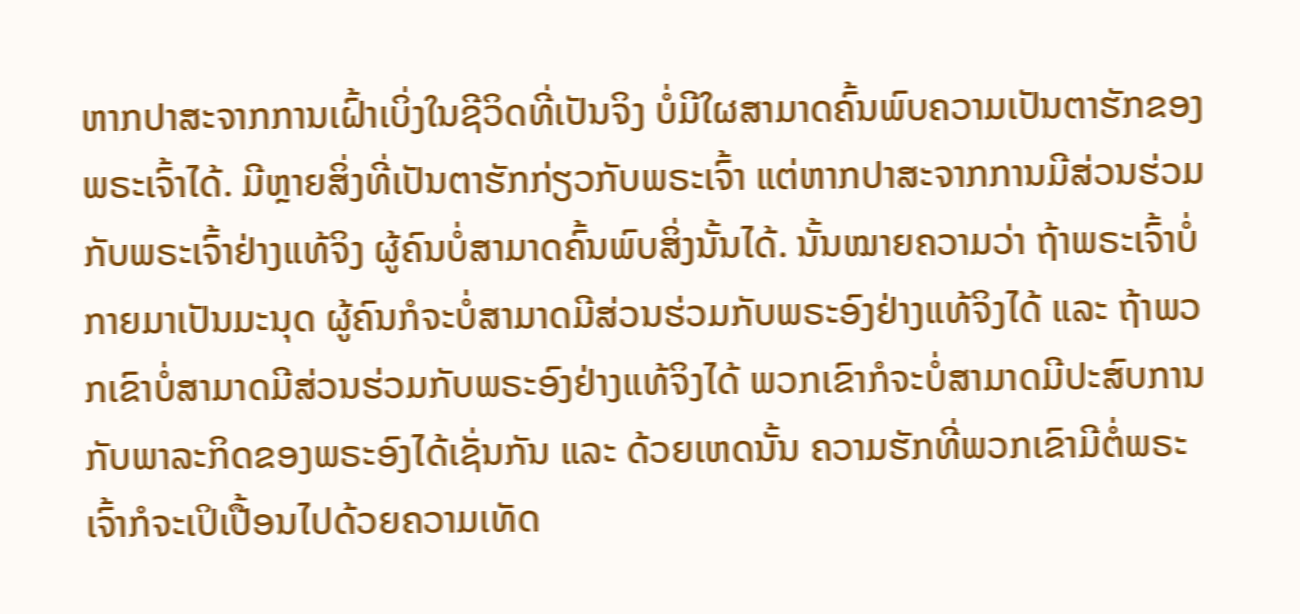ຫາກປາສະຈາກການເຝົ້າເບິ່ງໃນຊີວິດທີ່ເປັນຈິງ ບໍ່ມີໃຜສາມາດຄົ້ນພົບຄວາມເປັນຕາຮັກຂອງພຣະເຈົ້າໄດ້. ມີຫຼາຍສິ່ງທີ່ເປັນຕາຮັກກ່ຽວກັບພຣະເຈົ້າ ແຕ່ຫາກປາສະຈາກການມີສ່ວນຮ່ວມກັບພຣະເຈົ້າຢ່າງແທ້ຈິງ ຜູ້ຄົນບໍ່ສາມາດຄົ້ນພົບສິ່ງນັ້ນໄດ້. ນັ້ນໝາຍຄວາມວ່າ ຖ້າພຣະເຈົ້າບໍ່ກາຍມາເປັນມະນຸດ ຜູ້ຄົນກໍຈະບໍ່ສາມາດມີສ່ວນຮ່ວມກັບພຣະອົງຢ່າງແທ້ຈິງໄດ້ ແລະ ຖ້າພວກເຂົາບໍ່ສາມາດມີສ່ວນຮ່ວມກັບພຣະອົງຢ່າງແທ້ຈິງໄດ້ ພວກເຂົາກໍຈະບໍ່ສາມາດມີປະສົບການກັບພາລະກິດຂອງພຣະອົງໄດ້ເຊັ່ນກັນ ແລະ ດ້ວຍເຫດນັ້ນ ຄວາມຮັກທີ່ພວກເຂົາມີຕໍ່ພຣະເຈົ້າກໍຈະເປິເປື້ອນໄປດ້ວຍຄວາມເທັດ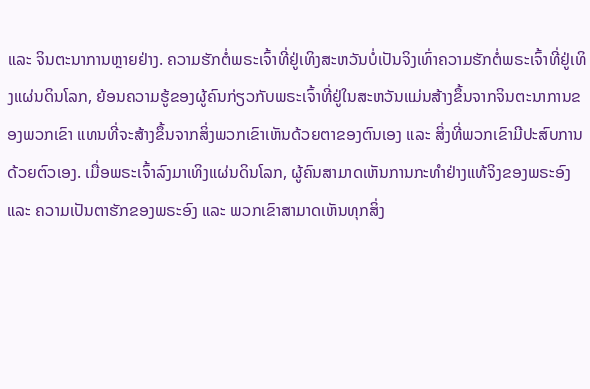ແລະ ຈິນຕະນາການຫຼາຍຢ່າງ. ຄວາມຮັກຕໍ່ພຣະເຈົ້າທີ່ຢູ່ເທິງສະຫວັນບໍ່ເປັນຈິງເທົ່າຄວາມຮັກຕໍ່ພຣະເຈົ້າທີ່ຢູ່ເທິງແຜ່ນດິນໂລກ, ຍ້ອນຄວາມຮູ້ຂອງຜູ້ຄົນກ່ຽວກັບພຣະເຈົ້າທີ່ຢູ່ໃນສະຫວັນແມ່ນສ້າງຂຶ້ນຈາກຈິນຕະນາການຂອງພວກເຂົາ ແທນທີ່ຈະສ້າງຂຶ້ນຈາກສິ່ງພວກເຂົາເຫັນດ້ວຍຕາຂອງຕົນເອງ ແລະ ສິ່ງທີ່ພວກເຂົາມີປະສົບການດ້ວຍຕົວເອງ. ເມື່ອພຣະເຈົ້າລົງມາເທິງແຜ່ນດິນໂລກ, ຜູ້ຄົນສາມາດເຫັນການກະທຳຢ່າງແທ້ຈິງຂອງພຣະອົງ ແລະ ຄວາມເປັນຕາຮັກຂອງພຣະອົງ ແລະ ພວກເຂົາສາມາດເຫັນທຸກສິ່ງ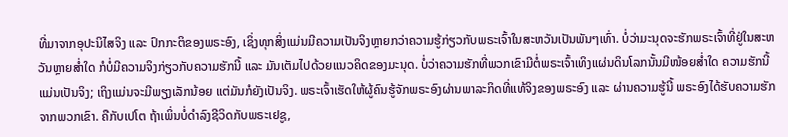ທີ່ມາຈາກອຸປະນິໄສຈິງ ແລະ ປົກກະຕິຂອງພຣະອົງ, ເຊິ່ງທຸກສິ່ງແມ່ນມີຄວາມເປັນຈິງຫຼາຍກວ່າຄວາມຮູ້ກ່ຽວກັບພຣະເຈົ້າໃນສະຫວັນເປັນພັນໆເທົ່າ. ບໍ່ວ່າມະນຸດຈະຮັກພຣະເຈົ້າທີ່ຢູ່ໃນສະຫວັນຫຼາຍສໍ່າໃດ ກໍບໍ່ມີຄວາມຈິງກ່ຽວກັບຄວາມຮັກນີ້ ແລະ ມັນເຕັມໄປດ້ວຍແນວຄິດຂອງມະນຸດ. ບໍ່ວ່າຄວາມຮັກທີ່ພວກເຂົາມີຕໍ່ພຣະເຈົ້າເທິງແຜ່ນດິນໂລກນັ້ນມີໜ້ອຍສໍ່າໃດ ຄວາມຮັກນີ້ແມ່ນເປັນຈິງ; ເຖິງແມ່ນຈະມີພຽງເລັກນ້ອຍ ແຕ່ມັນກໍຍັງເປັນຈິງ. ພຣະເຈົ້າເຮັດໃຫ້ຜູ້ຄົນຮູ້ຈັກພຣະອົງຜ່ານພາລະກິດທີ່ແທ້ຈິງຂອງພຣະອົງ ແລະ ຜ່ານຄວາມຮູ້ນີ້ ພຣະອົງໄດ້ຮັບຄວາມຮັກຈາກພວກເຂົາ. ຄືກັບເປໂຕ ຖ້າເພິ່ນບໍ່ດຳລົງຊີວິດກັບພຣະເຢຊູ,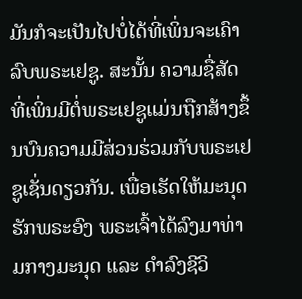ມັນກໍຈະເປັນໄປບໍ່ໄດ້ທີ່ເພິ່ນຈະເຄົາລົບພຣະເຢຊູ. ສະນັ້ນ ຄວາມຊື່ສັດທີ່ເພິ່ນມີຕໍ່ພຣະເຢຊູແມ່ນຖືກສ້າງຂຶ້ນບົນຄວາມມີສ່ວນຮ່ວມກັບພຣະເຢຊູເຊັ່ນດຽວກັນ. ເພື່ອເຮັດໃຫ້ມະນຸດຮັກພຣະອົງ ພຣະເຈົ້າໄດ້ລົງມາທ່າມກາງມະນຸດ ແລະ ດຳລົງຊີວິ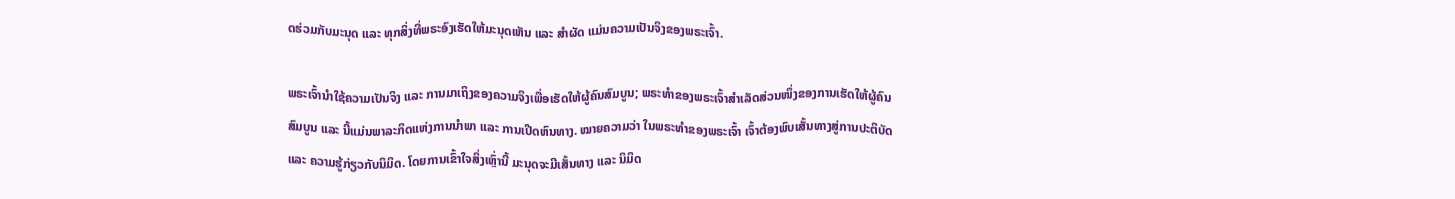ດຮ່ວມກັບມະນຸດ ແລະ ທຸກສິ່ງທີ່ພຣະອົງເຮັດໃຫ້ມະນຸດເຫັນ ແລະ ສຳຜັດ ແມ່ນຄວາມເປັນຈິງຂອງພຣະເຈົ້າ.

ພຣະເຈົ້ານໍາໃຊ້ຄວາມເປັນຈິງ ແລະ ການມາເຖິງຂອງຄວາມຈິງເພື່ອເຮັດໃຫ້ຜູ້ຄົນສົມບູນ; ພຣະທຳຂອງພຣະເຈົ້າສໍາເລັດສ່ວນໜຶ່ງຂອງການເຮັດໃຫ້ຜູ້ຄົນສົມບູນ ແລະ ນີ້ແມ່ນພາລະກິດແຫ່ງການນໍາພາ ແລະ ການເປີດຫົນທາງ. ໝາຍຄວາມວ່າ ໃນພຣະທຳຂອງພຣະເຈົ້າ ເຈົ້າຕ້ອງພົບເສັ້ນທາງສູ່ການປະຕິບັດ ແລະ ຄວາມຮູ້ກ່ຽວກັບນິມິດ. ໂດຍການເຂົ້າໃຈສິ່ງເຫຼົ່ານີ້ ມະນຸດຈະມີເສັ້ນທາງ ແລະ ນິມິດ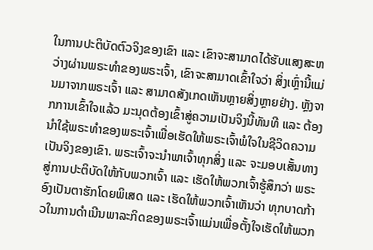ໃນການປະຕິບັດຕົວຈິງຂອງເຂົາ ແລະ ເຂົາຈະສາມາດໄດ້ຮັບແສງສະຫວ່າງຜ່ານພຣະທຳຂອງພຣະເຈົ້າ, ເຂົາຈະສາມາດເຂົ້າໃຈວ່າ ສິ່ງເຫຼົ່ານີ້ແມ່ນມາຈາກພຣະເຈົ້າ ແລະ ສາມາດສັງເກດເຫັນຫຼາຍສິ່ງຫຼາຍຢ່າງ. ຫຼັງຈາກການເຂົ້າໃຈແລ້ວ ມະນຸດຕ້ອງເຂົ້າສູ່ຄວາມເປັນຈິງນີ້ທັນທີ ແລະ ຕ້ອງນໍາໃຊ້ພຣະທຳຂອງພຣະເຈົ້າເພື່ອເຮັດໃຫ້ພຣະເຈົ້າພໍໃຈໃນຊີວິດຄວາມເປັນຈິງຂອງເຂົາ. ພຣະເຈົ້າຈະນໍາພາເຈົ້າທຸກສິ່ງ ແລະ ຈະມອບເສັ້ນທາງສູ່ການປະຕິບັດໃຫ້ກັບພວກເຈົ້າ ແລະ ເຮັດໃຫ້ພວກເຈົ້າຮູ້ສຶກວ່າ ພຣະອົງເປັນຕາຮັກໂດຍພິເສດ ແລະ ເຮັດໃຫ້ພວກເຈົ້າເຫັນວ່າ ທຸກບາດກ້າວໃນການດໍາເນີນພາລະກິດຂອງພຣະເຈົ້າແມ່ນເພື່ອຕັ້ງໃຈເຮັດໃຫ້ພວກ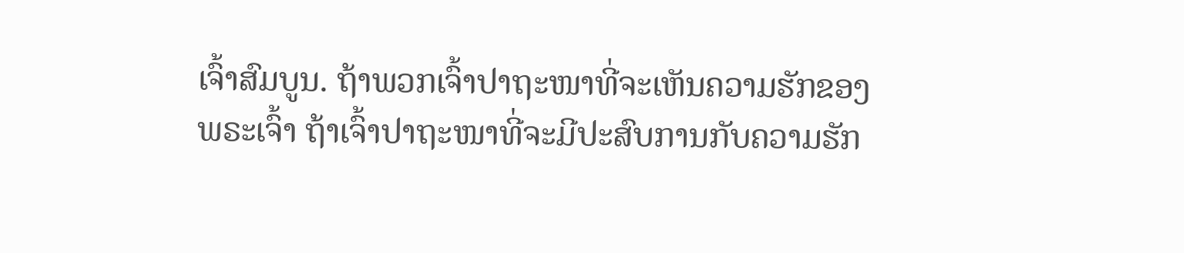ເຈົ້າສົມບູນ. ຖ້າພວກເຈົ້າປາຖະໜາທີ່ຈະເຫັນຄວາມຮັກຂອງພຣະເຈົ້າ ຖ້າເຈົ້າປາຖະໜາທີ່ຈະມີປະສົບການກັບຄວາມຮັກ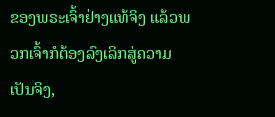ຂອງພຣະເຈົ້າຢ່າງແທ້ຈິງ ແລ້ວພວກເຈົ້າກໍຕ້ອງລົງເລິກສູ່ຄວາມເປັນຈິງ,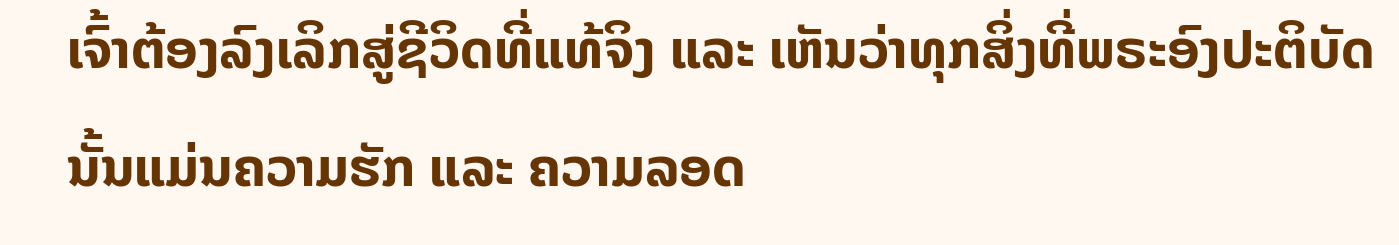ເຈົ້າຕ້ອງລົງເລິກສູ່ຊີວິດທີ່ແທ້ຈິງ ແລະ ເຫັນວ່າທຸກສິ່ງທີ່ພຣະອົງປະຕິບັດນັ້ນແມ່ນຄວາມຮັກ ແລະ ຄວາມລອດ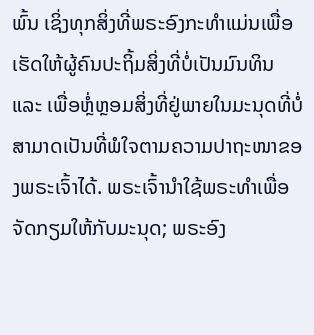ພົ້ນ ເຊິ່ງທຸກສິ່ງທີ່ພຣະອົງກະທໍາແມ່ນເພື່ອເຮັດໃຫ້ຜູ້ຄົນປະຖິ້ມສິ່ງທີ່ບໍ່ເປັນມົນທິນ ແລະ ເພື່ອຫຼໍ່ຫຼອມສິ່ງທີ່ຢູ່ພາຍໃນມະນຸດທີ່ບໍ່ສາມາດເປັນທີ່ພໍໃຈຕາມຄວາມປາຖະໜາຂອງພຣະເຈົ້າໄດ້. ພຣະເຈົ້ານໍາໃຊ້ພຣະທຳເພື່ອຈັດກຽມໃຫ້ກັບມະນຸດ; ພຣະອົງ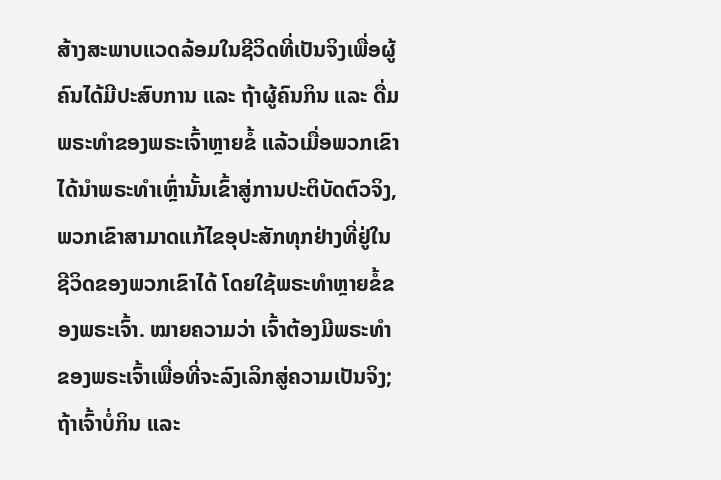ສ້າງສະພາບແວດລ້ອມໃນຊີວິດທີ່ເປັນຈິງເພື່ອຜູ້ຄົນໄດ້ມີປະສົບການ ແລະ ຖ້າຜູ້ຄົນກິນ ແລະ ດື່ມພຣະທຳຂອງພຣະເຈົ້າຫຼາຍຂໍ້ ແລ້ວເມື່ອພວກເຂົາໄດ້ນໍາພຣະທຳເຫຼົ່ານັ້ນເຂົ້າສູ່ການປະຕິບັດຕົວຈິງ, ພວກເຂົາສາມາດແກ້ໄຂອຸປະສັກທຸກຢ່າງທີ່ຢູ່ໃນຊີວິດຂອງພວກເຂົາໄດ້ ໂດຍໃຊ້ພຣະທຳຫຼາຍຂໍ້ຂອງພຣະເຈົ້າ. ໝາຍຄວາມວ່າ ເຈົ້າຕ້ອງມີພຣະທຳຂອງພຣະເຈົ້າເພື່ອທີ່ຈະລົງເລິກສູ່ຄວາມເປັນຈິງ; ຖ້າເຈົ້າບໍ່ກິນ ແລະ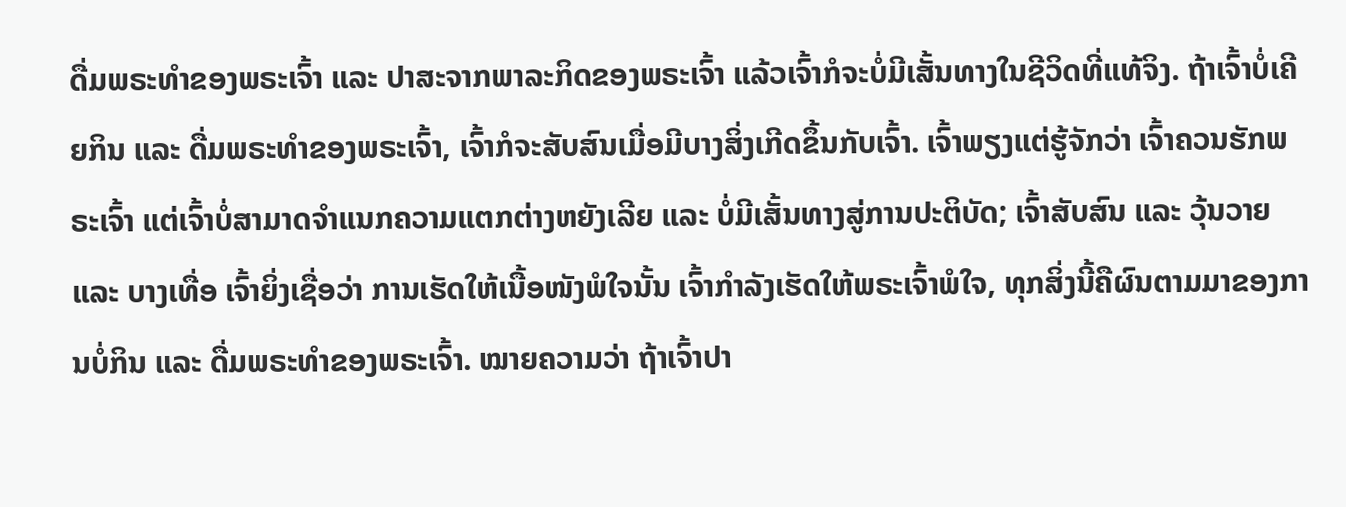ດື່ມພຣະທຳຂອງພຣະເຈົ້າ ແລະ ປາສະຈາກພາລະກິດຂອງພຣະເຈົ້າ ແລ້ວເຈົ້າກໍຈະບໍ່ມີເສັ້ນທາງໃນຊີວິດທີ່ແທ້ຈິງ. ຖ້າເຈົ້າບໍ່ເຄີຍກິນ ແລະ ດື່ມພຣະທຳຂອງພຣະເຈົ້າ, ເຈົ້າກໍຈະສັບສົນເມື່ອມີບາງສິ່ງເກີດຂຶ້ນກັບເຈົ້າ. ເຈົ້າພຽງແຕ່ຮູ້ຈັກວ່າ ເຈົ້າຄວນຮັກພຣະເຈົ້າ ແຕ່ເຈົ້າບໍ່ສາມາດຈຳແນກຄວາມແຕກຕ່າງຫຍັງເລີຍ ແລະ ບໍ່ມີເສັ້ນທາງສູ່ການປະຕິບັດ; ເຈົ້າສັບສົນ ແລະ ວຸ້ນວາຍ ແລະ ບາງເທື່ອ ເຈົ້າຍິ່ງເຊື່ອວ່າ ການເຮັດໃຫ້ເນື້ອໜັງພໍໃຈນັ້ນ ເຈົ້າກຳລັງເຮັດໃຫ້ພຣະເຈົ້າພໍໃຈ, ທຸກສິ່ງນີ້ຄືຜົນຕາມມາຂອງການບໍ່ກິນ ແລະ ດື່ມພຣະທຳຂອງພຣະເຈົ້າ. ໝາຍຄວາມວ່າ ຖ້າເຈົ້າປາ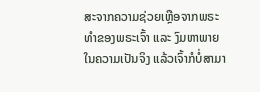ສະຈາກຄວາມຊ່ວຍເຫຼືອຈາກພຣະທຳຂອງພຣະເຈົ້າ ແລະ ງົມຫາພາຍໃນຄວາມເປັນຈິງ ແລ້ວເຈົ້າກໍບໍ່ສາມາ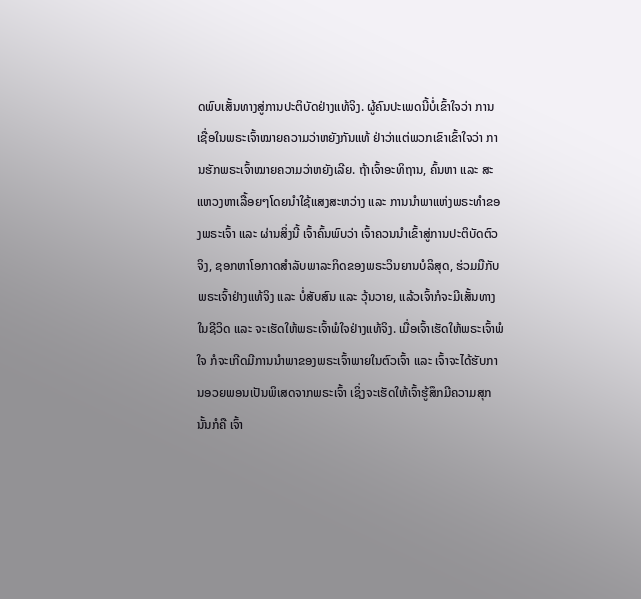ດພົບເສັ້ນທາງສູ່ການປະຕິບັດຢ່າງແທ້ຈິງ. ຜູ້ຄົນປະເພດນີ້ບໍ່ເຂົ້າໃຈວ່າ ການເຊື່ອໃນພຣະເຈົ້າໝາຍຄວາມວ່າຫຍັງກັນແທ້ ຢ່າວ່າແຕ່ພວກເຂົາເຂົ້າໃຈວ່າ ການຮັກພຣະເຈົ້າໝາຍຄວາມວ່າຫຍັງເລີຍ. ຖ້າເຈົ້າອະທິຖານ, ຄົ້ນຫາ ແລະ ສະແຫວງຫາເລື້ອຍໆໂດຍນໍາໃຊ້ແສງສະຫວ່າງ ແລະ ການນໍາພາແຫ່ງພຣະທຳຂອງພຣະເຈົ້າ ແລະ ຜ່ານສິ່ງນີ້ ເຈົ້າຄົ້ນພົບວ່າ ເຈົ້າຄວນນໍາເຂົ້າສູ່ການປະຕິບັດຕົວຈິງ, ຊອກຫາໂອກາດສຳລັບພາລະກິດຂອງພຣະວິນຍານບໍລິສຸດ, ຮ່ວມມືກັບພຣະເຈົ້າຢ່າງແທ້ຈິງ ແລະ ບໍ່ສັບສົນ ແລະ ວຸ້ນວາຍ, ແລ້ວເຈົ້າກໍຈະມີເສັ້ນທາງໃນຊີວິດ ແລະ ຈະເຮັດໃຫ້ພຣະເຈົ້າພໍໃຈຢ່າງແທ້ຈິງ. ເມື່ອເຈົ້າເຮັດໃຫ້ພຣະເຈົ້າພໍໃຈ ກໍຈະເກີດມີການນຳພາຂອງພຣະເຈົ້າພາຍໃນຕົວເຈົ້າ ແລະ ເຈົ້າຈະໄດ້ຮັບການອວຍພອນເປັນພິເສດຈາກພຣະເຈົ້າ ເຊິ່ງຈະເຮັດໃຫ້ເຈົ້າຮູ້ສຶກມີຄວາມສຸກ ນັ້ນກໍຄື ເຈົ້າ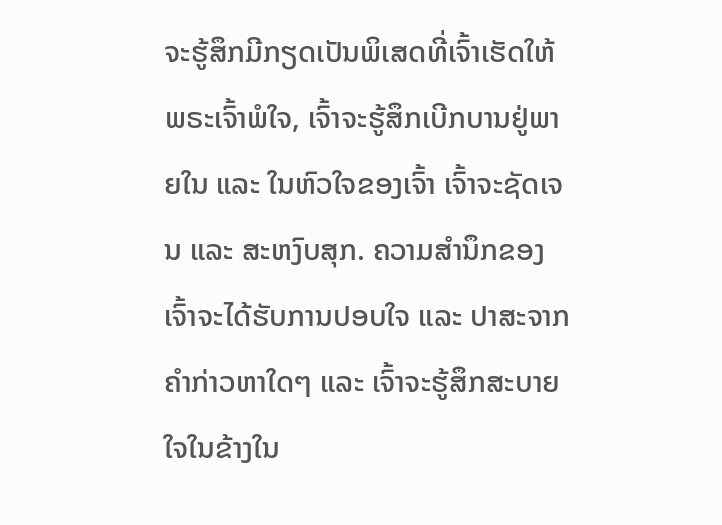ຈະຮູ້ສຶກມີກຽດເປັນພິເສດທີ່ເຈົ້າເຮັດໃຫ້ພຣະເຈົ້າພໍໃຈ, ເຈົ້າຈະຮູ້ສຶກເບີກບານຢູ່ພາຍໃນ ແລະ ໃນຫົວໃຈຂອງເຈົ້າ ເຈົ້າຈະຊັດເຈນ ແລະ ສະຫງົບສຸກ. ຄວາມສຳນຶກຂອງເຈົ້າຈະໄດ້ຮັບການປອບໃຈ ແລະ ປາສະຈາກຄຳກ່າວຫາໃດໆ ແລະ ເຈົ້າຈະຮູ້ສຶກສະບາຍໃຈໃນຂ້າງໃນ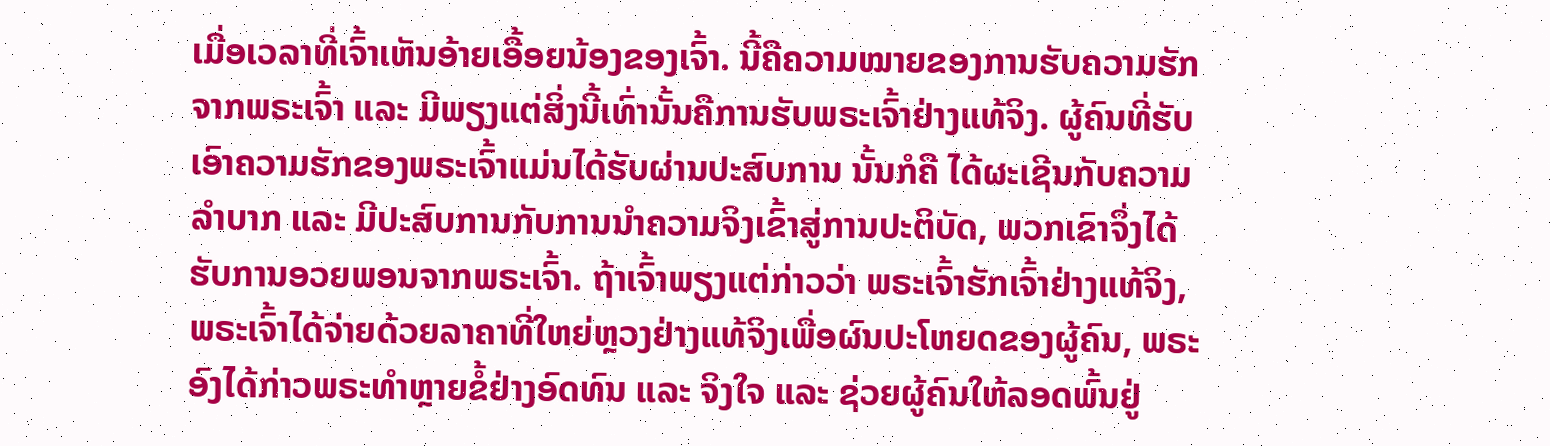ເມື່ອເວລາທີ່ເຈົ້າເຫັນອ້າຍເອື້ອຍນ້ອງຂອງເຈົ້າ. ນີ້ຄືຄວາມໝາຍຂອງການຮັບຄວາມຮັກຈາກພຣະເຈົ້າ ແລະ ມີພຽງແຕ່ສິ່ງນີ້ເທົ່ານັ້ນຄືການຮັບພຣະເຈົ້າຢ່າງແທ້ຈິງ. ຜູ້ຄົນທີ່ຮັບເອົາຄວາມຮັກຂອງພຣະເຈົ້າແມ່ນໄດ້ຮັບຜ່ານປະສົບການ ນັ້ນກໍຄື ໄດ້ຜະເຊີນກັບຄວາມລຳບາກ ແລະ ມີປະສົບການກັບການນໍາຄວາມຈິງເຂົ້າສູ່ການປະຕິບັດ, ພວກເຂົາຈຶ່ງໄດ້ຮັບການອວຍພອນຈາກພຣະເຈົ້າ. ຖ້າເຈົ້າພຽງແຕ່ກ່າວວ່າ ພຣະເຈົ້າຮັກເຈົ້າຢ່າງແທ້ຈິງ, ພຣະເຈົ້າໄດ້ຈ່າຍດ້ວຍລາຄາທີ່ໃຫຍ່ຫຼວງຢ່າງແທ້ຈິງເພື່ອຜົນປະໂຫຍດຂອງຜູ້ຄົນ, ພຣະອົງໄດ້ກ່າວພຣະທຳຫຼາຍຂໍ້ຢ່າງອົດທົນ ແລະ ຈິງໃຈ ແລະ ຊ່ວຍຜູ້ຄົນໃຫ້ລອດພົ້ນຢູ່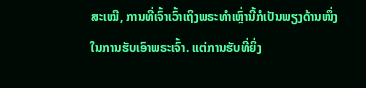ສະເໝີ, ການທີ່ເຈົ້າເວົ້າເຖິງພຣະທຳເຫຼົ່ານີ້ກໍເປັນພຽງດ້ານໜຶ່ງໃນການຮັບເອົາພຣະເຈົ້າ. ແຕ່ການຮັບທີ່ຍິ່ງ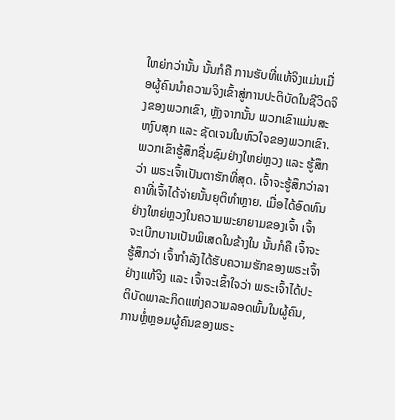ໃຫຍ່ກວ່ານັ້ນ ນັ້ນກໍຄື ການຮັບທີ່ແທ້ຈິງແມ່ນເມື່ອຜູ້ຄົນນໍາຄວາມຈິງເຂົ້າສູ່ການປະຕິບັດໃນຊີວິດຈິງຂອງພວກເຂົາ, ຫຼັງຈາກນັ້ນ ພວກເຂົາແມ່ນສະຫງົບສຸກ ແລະ ຊັດເຈນໃນຫົວໃຈຂອງພວກເຂົາ. ພວກເຂົາຮູ້ສຶກຊື່ນຊົມຢ່າງໃຫຍ່ຫຼວງ ແລະ ຮູ້ສຶກວ່າ ພຣະເຈົ້າເປັນຕາຮັກທີ່ສຸດ. ເຈົ້າຈະຮູ້ສຶກວ່າລາຄາທີ່ເຈົ້າໄດ້ຈ່າຍນັ້ນຍຸຕິທໍາຫຼາຍ. ເມື່ອໄດ້ອົດທົນຢ່າງໃຫຍ່ຫຼວງໃນຄວາມພະຍາຍາມຂອງເຈົ້າ ເຈົ້າຈະເບີກບານເປັນພິເສດໃນຂ້າງໃນ ນັ້ນກໍຄື ເຈົ້າຈະຮູ້ສຶກວ່າ ເຈົ້າກຳລັງໄດ້ຮັບຄວາມຮັກຂອງພຣະເຈົ້າຢ່າງແທ້ຈິງ ແລະ ເຈົ້າຈະເຂົ້າໃຈວ່າ ພຣະເຈົ້າໄດ້ປະຕິບັດພາລະກິດແຫ່ງຄວາມລອດພົ້ນໃນຜູ້ຄົນ, ການຫຼໍ່ຫຼອມຜູ້ຄົນຂອງພຣະ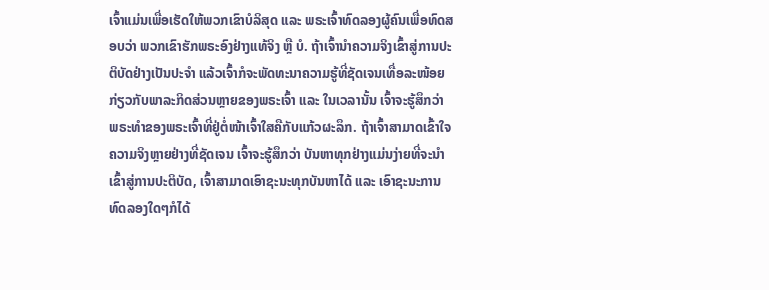ເຈົ້າແມ່ນເພື່ອເຮັດໃຫ້ພວກເຂົາບໍລິສຸດ ແລະ ພຣະເຈົ້າທົດລອງຜູ້ຄົນເພື່ອທົດສອບວ່າ ພວກເຂົາຮັກພຣະອົງຢ່າງແທ້ຈິງ ຫຼື ບໍ. ຖ້າເຈົ້ານໍາຄວາມຈິງເຂົ້າສູ່ການປະຕິບັດຢ່າງເປັນປະຈຳ ແລ້ວເຈົ້າກໍຈະພັດທະນາຄວາມຮູ້ທີ່ຊັດເຈນເທື່ອລະໜ້ອຍກ່ຽວກັບພາລະກິດສ່ວນຫຼາຍຂອງພຣະເຈົ້າ ແລະ ໃນເວລານັ້ນ ເຈົ້າຈະຮູ້ສຶກວ່າ ພຣະທຳຂອງພຣະເຈົ້າທີ່ຢູ່ຕໍ່ໜ້າເຈົ້າໃສຄືກັບແກ້ວຜະລຶກ. ຖ້າເຈົ້າສາມາດເຂົ້າໃຈຄວາມຈິງຫຼາຍຢ່າງທີ່ຊັດເຈນ ເຈົ້າຈະຮູ້ສຶກວ່າ ບັນຫາທຸກຢ່າງແມ່ນງ່າຍທີ່ຈະນໍາເຂົ້າສູ່ການປະຕິບັດ, ເຈົ້າສາມາດເອົາຊະນະທຸກບັນຫາໄດ້ ແລະ ເອົາຊະນະການທົດລອງໃດໆກໍໄດ້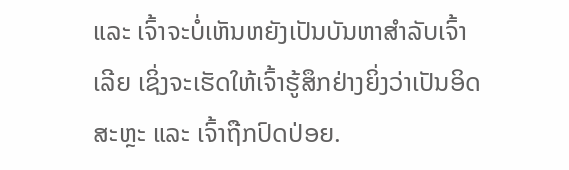ແລະ ເຈົ້າຈະບໍ່ເຫັນຫຍັງເປັນບັນຫາສຳລັບເຈົ້າເລີຍ ເຊິ່ງຈະເຮັດໃຫ້ເຈົ້າຮູ້ສຶກຢ່າງຍິ່ງວ່າເປັນອິດສະຫຼະ ແລະ ເຈົ້າຖືກປົດປ່ອຍ.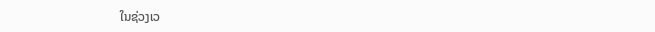ໃນຊ່ວງເວ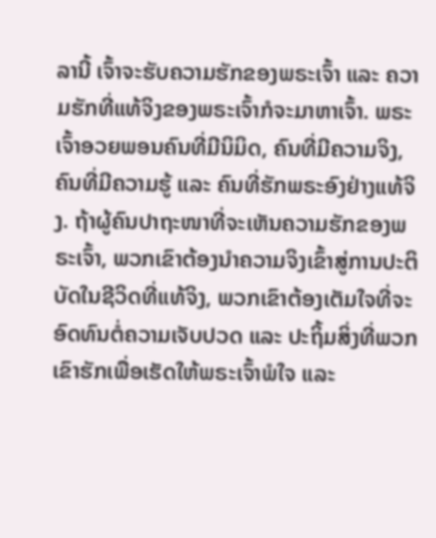ລານີ້ ເຈົ້າຈະຮັບຄວາມຮັກຂອງພຣະເຈົ້າ ແລະ ຄວາມຮັກທີ່ແທ້ຈິງຂອງພຣະເຈົ້າກໍຈະມາຫາເຈົ້າ. ພຣະເຈົ້າອວຍພອນຄົນທີ່ມີນິມິດ, ຄົນທີ່ມີຄວາມຈິງ, ຄົນທີ່ມີຄວາມຮູ້ ແລະ ຄົນທີ່ຮັກພຣະອົງຢ່າງແທ້ຈິງ. ຖ້າຜູ້ຄົນປາຖະໜາທີ່ຈະເຫັນຄວາມຮັກຂອງພຣະເຈົ້າ, ພວກເຂົາຕ້ອງນໍາຄວາມຈິງເຂົ້າສູ່ການປະຕິບັດໃນຊີວິດທີ່ແທ້ຈິງ, ພວກເຂົາຕ້ອງເຕັມໃຈທີ່ຈະອົດທົນຕໍ່ຄວາມເຈັບປວດ ແລະ ປະຖິ້ມສິ່ງທີ່ພວກເຂົາຮັກເພື່ອເຮັດໃຫ້ພຣະເຈົ້າພໍໃຈ ແລະ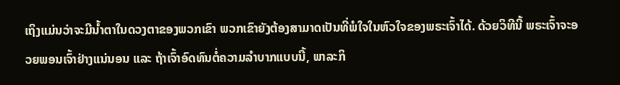ເຖິງແມ່ນວ່າຈະມີນໍ້າຕາໃນດວງຕາຂອງພວກເຂົາ ພວກເຂົາຍັງຕ້ອງສາມາດເປັນທີ່ພໍໃຈໃນຫົວໃຈຂອງພຣະເຈົ້າໄດ້. ດ້ວຍວິທີນີ້ ພຣະເຈົ້າຈະອວຍພອນເຈົ້າຢ່າງແນ່ນອນ ແລະ ຖ້າເຈົ້າອົດທົນຕໍ່ຄວາມລໍາບາກແບບນີ້, ພາລະກິ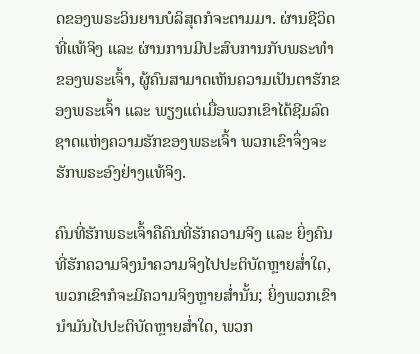ດຂອງພຣະວິນຍານບໍລິສຸດກໍຈະຕາມມາ. ຜ່ານຊີວິດທີ່ແທ້ຈິງ ແລະ ຜ່ານການມີປະສົບການກັບພຣະທຳຂອງພຣະເຈົ້າ, ຜູ້ຄົນສາມາດເຫັນຄວາມເປັນຕາຮັກຂອງພຣະເຈົ້າ ແລະ ພຽງແຕ່ເມື່ອພວກເຂົາໄດ້ຊີມລົດຊາດແຫ່ງຄວາມຮັກຂອງພຣະເຈົ້າ ພວກເຂົາຈຶ່ງຈະຮັກພຣະອົງຢ່າງແທ້ຈິງ.

ຄົນທີ່ຮັກພຣະເຈົ້າຄືຄົນທີ່ຮັກຄວາມຈິງ ແລະ ຍິ່ງຄົນທີ່ຮັກຄວາມຈິງນໍາຄວາມຈິງໄປປະຕິບັດຫຼາຍສໍ່າໃດ, ພວກເຂົາກໍຈະມີຄວາມຈິງຫຼາຍສໍ່ານັ້ນ; ຍິ່ງພວກເຂົານໍາມັນໄປປະຕິບັດຫຼາຍສໍ່າໃດ, ພວກ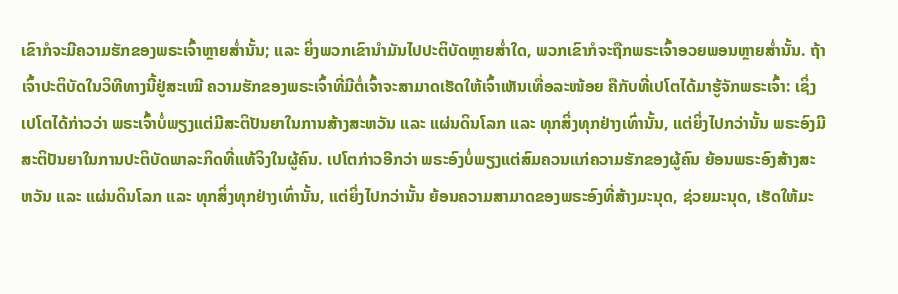ເຂົາກໍຈະມີຄວາມຮັກຂອງພຣະເຈົ້າຫຼາຍສໍ່ານັ້ນ; ແລະ ຍິ່ງພວກເຂົານໍາມັນໄປປະຕິບັດຫຼາຍສໍ່າໃດ, ພວກເຂົາກໍຈະຖືກພຣະເຈົ້າອວຍພອນຫຼາຍສໍ່ານັ້ນ. ຖ້າເຈົ້າປະຕິບັດໃນວິທີທາງນີ້ຢູ່ສະເໝີ ຄວາມຮັກຂອງພຣະເຈົ້າທີ່ມີຕໍ່ເຈົ້າຈະສາມາດເຮັດໃຫ້ເຈົ້າເຫັນເທື່ອລະໜ້ອຍ ຄືກັບທີ່ເປໂຕໄດ້ມາຮູ້ຈັກພຣະເຈົ້າ: ເຊິ່ງເປໂຕໄດ້ກ່າວວ່າ ພຣະເຈົ້າບໍ່ພຽງແຕ່ມີສະຕິປັນຍາໃນການສ້າງສະຫວັນ ແລະ ແຜ່ນດິນໂລກ ແລະ ທຸກສິ່ງທຸກຢ່າງເທົ່ານັ້ນ, ແຕ່ຍິ່ງໄປກວ່ານັ້ນ ພຣະອົງມີສະຕິປັນຍາໃນການປະຕິບັດພາລະກິດທີ່ແທ້ຈິງໃນຜູ້ຄົນ. ເປໂຕກ່າວອີກວ່າ ພຣະອົງບໍ່ພຽງແຕ່ສົມຄວນແກ່ຄວາມຮັກຂອງຜູ້ຄົນ ຍ້ອນພຣະອົງສ້າງສະຫວັນ ແລະ ແຜ່ນດິນໂລກ ແລະ ທຸກສິ່ງທຸກຢ່າງເທົ່ານັ້ນ, ແຕ່ຍິ່ງໄປກວ່ານັ້ນ ຍ້ອນຄວາມສາມາດຂອງພຣະອົງທີ່ສ້າງມະນຸດ, ຊ່ວຍມະນຸດ, ເຮັດໃຫ້ມະ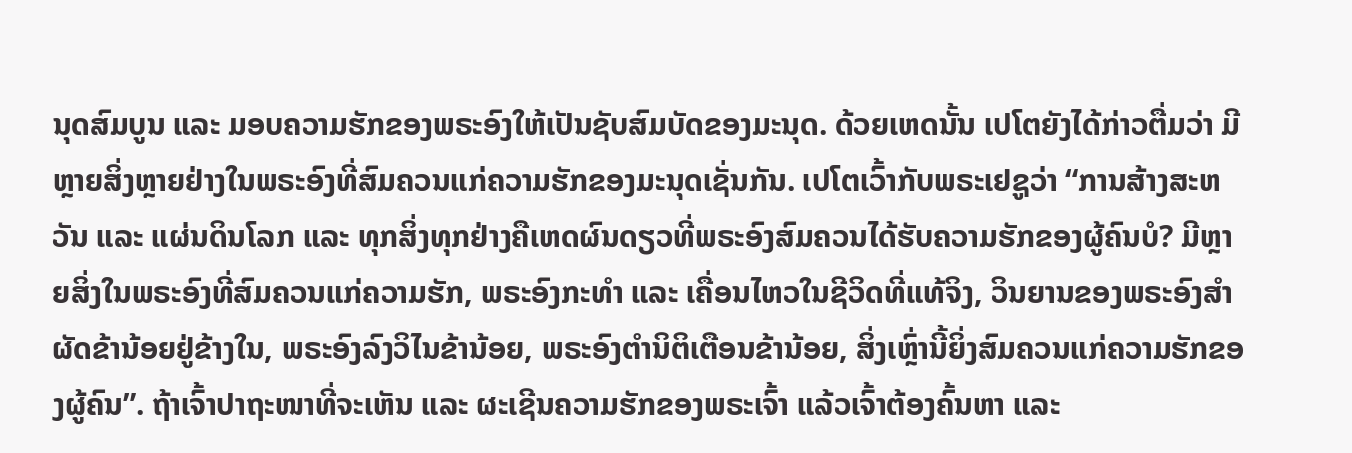ນຸດສົມບູນ ແລະ ມອບຄວາມຮັກຂອງພຣະອົງໃຫ້ເປັນຊັບສົມບັດຂອງມະນຸດ. ດ້ວຍເຫດນັ້ນ ເປໂຕຍັງໄດ້ກ່າວຕື່ມວ່າ ມີຫຼາຍສິ່ງຫຼາຍຢ່າງໃນພຣະອົງທີ່ສົມຄວນແກ່ຄວາມຮັກຂອງມະນຸດເຊັ່ນກັນ. ເປໂຕເວົ້າກັບພຣະເຢຊູວ່າ “ການສ້າງສະຫວັນ ແລະ ແຜ່ນດິນໂລກ ແລະ ທຸກສິ່ງທຸກຢ່າງຄືເຫດຜົນດຽວທີ່ພຣະອົງສົມຄວນໄດ້ຮັບຄວາມຮັກຂອງຜູ້ຄົນບໍ? ມີຫຼາຍສິ່ງໃນພຣະອົງທີ່ສົມຄວນແກ່ຄວາມຮັກ, ພຣະອົງກະທຳ ແລະ ເຄື່ອນໄຫວໃນຊີວິດທີ່ແທ້ຈິງ, ວິນຍານຂອງພຣະອົງສຳຜັດຂ້ານ້ອຍຢູ່ຂ້າງໃນ, ພຣະອົງລົງວິໄນຂ້ານ້ອຍ, ພຣະອົງຕຳນິຕິເຕືອນຂ້ານ້ອຍ, ສິ່ງເຫຼົ່ານີ້ຍິ່ງສົມຄວນແກ່ຄວາມຮັກຂອງຜູ້ຄົນ”. ຖ້າເຈົ້າປາຖະໜາທີ່ຈະເຫັນ ແລະ ຜະເຊີນຄວາມຮັກຂອງພຣະເຈົ້າ ແລ້ວເຈົ້າຕ້ອງຄົ້ນຫາ ແລະ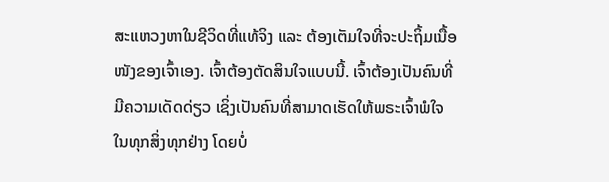ສະແຫວງຫາໃນຊີວິດທີ່ແທ້ຈິງ ແລະ ຕ້ອງເຕັມໃຈທີ່ຈະປະຖິ້ມເນື້ອໜັງຂອງເຈົ້າເອງ. ເຈົ້າຕ້ອງຕັດສິນໃຈແບບນີ້. ເຈົ້າຕ້ອງເປັນຄົນທີ່ມີຄວາມເດັດດ່ຽວ ເຊິ່ງເປັນຄົນທີ່ສາມາດເຮັດໃຫ້ພຣະເຈົ້າພໍໃຈໃນທຸກສິ່ງທຸກຢ່າງ ໂດຍບໍ່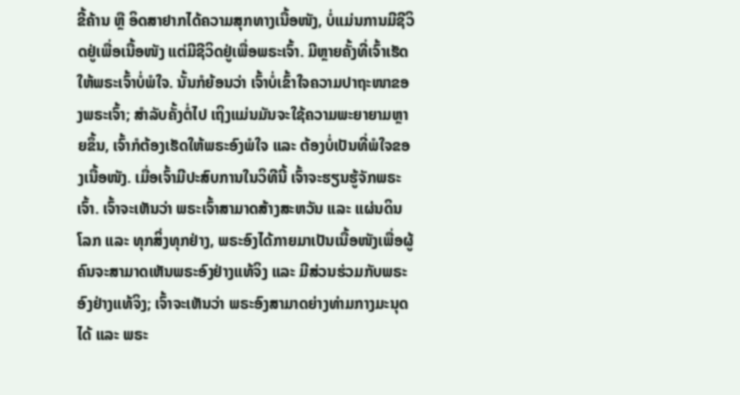ຂີ້ຄ້ານ ຫຼື ອິດສາຢາກໄດ້ຄວາມສຸກທາງເນື້ອໜັງ, ບໍ່ແມ່ນການມີຊີວິດຢູ່ເພື່ອເນື້ອໜັງ ແຕ່ມີຊີວິດຢູ່ເພື່ອພຣະເຈົ້າ. ມີຫຼາຍຄັ້ງທີ່ເຈົ້າເຮັດໃຫ້ພຣະເຈົ້າບໍ່ພໍໃຈ. ນັ້ນກໍຍ້ອນວ່າ ເຈົ້າບໍ່ເຂົ້າໃຈຄວາມປາຖະໜາຂອງພຣະເຈົ້າ; ສຳລັບຄັ້ງຕໍ່ໄປ ເຖິງແມ່ນມັນຈະໃຊ້ຄວາມພະຍາຍາມຫຼາຍຂຶ້ນ, ເຈົ້າກໍຕ້ອງເຮັດໃຫ້ພຣະອົງພໍໃຈ ແລະ ຕ້ອງບໍ່ເປັນທີ່ພໍໃຈຂອງເນື້ອໜັງ. ເມື່ອເຈົ້າມີປະສົບການໃນວິທີນີ້ ເຈົ້າຈະຮຽນຮູ້ຈັກພຣະເຈົ້າ. ເຈົ້າຈະເຫັນວ່າ ພຣະເຈົ້າສາມາດສ້າງສະຫວັນ ແລະ ແຜ່ນດິນໂລກ ແລະ ທຸກສິ່ງທຸກຢ່າງ, ພຣະອົງໄດ້ກາຍມາເປັນເນື້ອໜັງເພື່ອຜູ້ຄົນຈະສາມາດເຫັນພຣະອົງຢ່າງແທ້ຈິງ ແລະ ມີສ່ວນຮ່ວມກັບພຣະອົງຢ່າງແທ້ຈິງ; ເຈົ້າຈະເຫັນວ່າ ພຣະອົງສາມາດຍ່າງທ່າມກາງມະນຸດໄດ້ ແລະ ພຣະ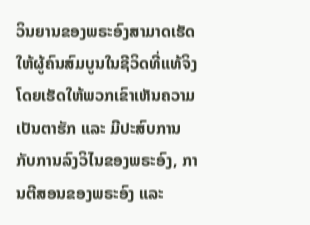ວິນຍານຂອງພຣະອົງສາມາດເຮັດໃຫ້ຜູ້ຄົນສົມບູນໃນຊີວິດທີ່ແທ້ຈິງ ໂດຍເຮັດໃຫ້ພວກເຂົາເຫັນຄວາມເປັນຕາຮັກ ແລະ ມີປະສົບການກັບການລົງວິໄນຂອງພຣະອົງ, ການຕີສອນຂອງພຣະອົງ ແລະ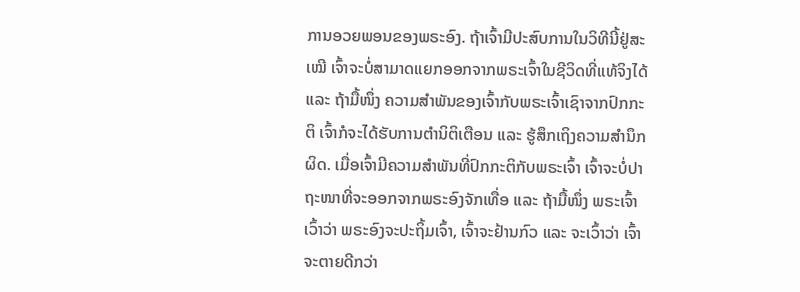ການອວຍພອນຂອງພຣະອົງ. ຖ້າເຈົ້າມີປະສົບການໃນວິທີນີ້ຢູ່ສະເໝີ ເຈົ້າຈະບໍ່ສາມາດແຍກອອກຈາກພຣະເຈົ້າໃນຊີວິດທີ່ແທ້ຈິງໄດ້ ແລະ ຖ້າມື້ໜຶ່ງ ຄວາມສຳພັນຂອງເຈົ້າກັບພຣະເຈົ້າເຊົາຈາກປົກກະຕິ ເຈົ້າກໍຈະໄດ້ຮັບການຕຳນິຕິເຕືອນ ແລະ ຮູ້ສຶກເຖິງຄວາມສຳນຶກຜິດ. ເມື່ອເຈົ້າມີຄວາມສຳພັນທີ່ປົກກະຕິກັບພຣະເຈົ້າ ເຈົ້າຈະບໍ່ປາຖະໜາທີ່ຈະອອກຈາກພຣະອົງຈັກເທື່ອ ແລະ ຖ້າມື້ໜຶ່ງ ພຣະເຈົ້າເວົ້າວ່າ ພຣະອົງຈະປະຖິ້ມເຈົ້າ, ເຈົ້າຈະຢ້ານກົວ ແລະ ຈະເວົ້າວ່າ ເຈົ້າຈະຕາຍດີກວ່າ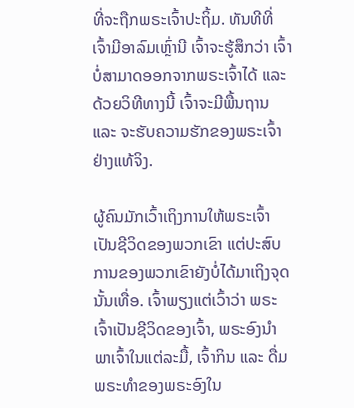ທີ່ຈະຖືກພຣະເຈົ້າປະຖິ້ມ. ທັນທີທີ່ເຈົ້າມີອາລົມເຫຼົ່ານີ ເຈົ້າຈະຮູ້ສຶກວ່າ ເຈົ້າບໍ່ສາມາດອອກຈາກພຣະເຈົ້າໄດ້ ແລະ ດ້ວຍວິທີທາງນີ້ ເຈົ້າຈະມີພື້ນຖານ ແລະ ຈະຮັບຄວາມຮັກຂອງພຣະເຈົ້າຢ່າງແທ້ຈິງ.

ຜູ້ຄົນມັກເວົ້າເຖິງການໃຫ້ພຣະເຈົ້າເປັນຊີວິດຂອງພວກເຂົາ ແຕ່ປະສົບການຂອງພວກເຂົາຍັງບໍ່ໄດ້ມາເຖິງຈຸດນັ້ນເທື່ອ. ເຈົ້າພຽງແຕ່ເວົ້າວ່າ ພຣະເຈົ້າເປັນຊີວິດຂອງເຈົ້າ, ພຣະອົງນໍາພາເຈົ້າໃນແຕ່ລະມື້, ເຈົ້າກິນ ແລະ ດື່ມພຣະທຳຂອງພຣະອົງໃນ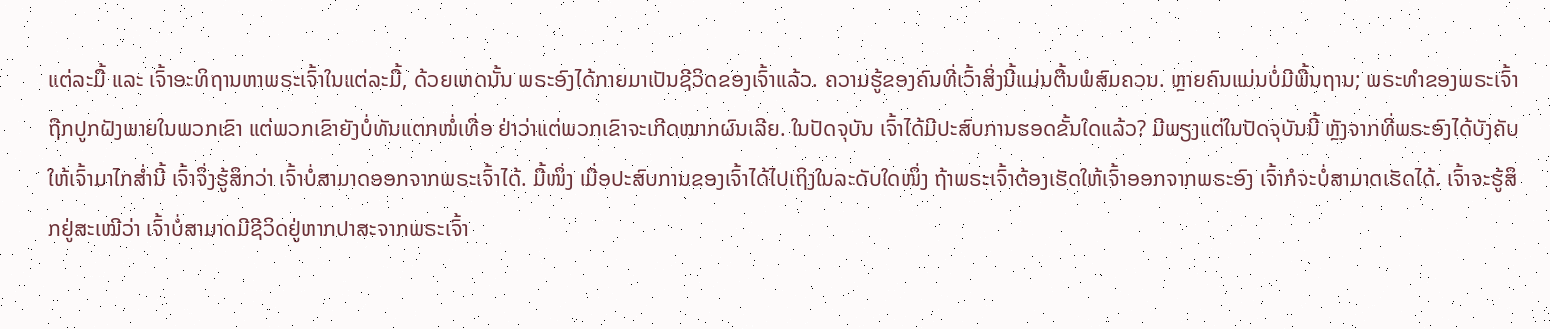ແຕ່ລະມື້ ແລະ ເຈົ້າອະທິຖານຫາພຣະເຈົ້າໃນແຕ່ລະມື້, ດ້ວຍເຫດນັ້ນ ພຣະອົງໄດ້ກາຍມາເປັນຊີວິດຂອງເຈົ້າແລ້ວ. ຄວາມຮູ້ຂອງຄົນທີ່ເວົ້າສິ່ງນີ້ແມ່ນຕື້ນພໍສົມຄວນ. ຫຼາຍຄົນແມ່ນບໍ່ມີພື້ນຖານ; ພຣະທຳຂອງພຣະເຈົ້າຖືກປູກຝັງພາຍໃນພວກເຂົາ ແຕ່ພວກເຂົາຍັງບໍ່ທັນແຕກໜໍ່ເທື່ອ ຢ່າວ່າແຕ່ພວກເຂົາຈະເກີດໝາກຜົນເລີຍ. ໃນປັດຈຸບັນ ເຈົ້າໄດ້ມີປະສົບການຮອດຂັ້ນໃດແລ້ວ? ມີພຽງແຕ່ໃນປັດຈຸບັນນີ້ ຫຼັງຈາກທີ່ພຣະອົງໄດ້ບັງຄັບໃຫ້ເຈົ້າມາໄກສໍ່ານີ້ ເຈົ້າຈຶ່ງຮູ້ສຶກວ່າ ເຈົ້າບໍ່ສາມາດອອກຈາກພຣະເຈົ້າໄດ້. ມື້ໜຶ່ງ ເມື່ອປະສົບການຂອງເຈົ້າໄດ້ໄປເຖິງໃນລະດັບໃດໜຶ່ງ ຖ້າພຣະເຈົ້າຕ້ອງເຮັດໃຫ້ເຈົ້າອອກຈາກພຣະອົງ ເຈົ້າກໍຈະບໍ່ສາມາດເຮັດໄດ້. ເຈົ້າຈະຮູ້ສຶກຢູ່ສະເໝີວ່າ ເຈົ້າບໍ່ສາມາດມີຊີວິດຢູ່ຫາກປາສະຈາກພຣະເຈົ້າ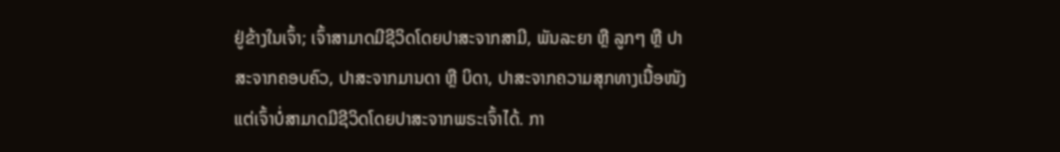ຢູ່ຂ້າງໃນເຈົ້າ; ເຈົ້າສາມາດມີຊີວິດໂດຍປາສະຈາກສາມີ, ພັນລະຍາ ຫຼື ລູກໆ ຫຼື ປາສະຈາກຄອບຄົວ, ປາສະຈາກມານດາ ຫຼື ບິດາ, ປາສະຈາກຄວາມສຸກທາງເນື້ອໜັງ ແຕ່ເຈົ້າບໍ່ສາມາດມີຊີວິດໂດຍປາສະຈາກພຣະເຈົ້າໄດ້. ກາ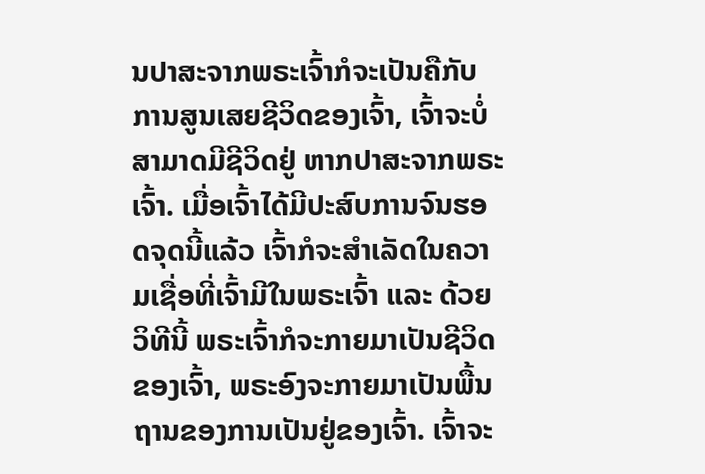ນປາສະຈາກພຣະເຈົ້າກໍຈະເປັນຄືກັບການສູນເສຍຊີວິດຂອງເຈົ້າ, ເຈົ້າຈະບໍ່ສາມາດມີຊີວິດຢູ່ ຫາກປາສະຈາກພຣະເຈົ້າ. ເມື່ອເຈົ້າໄດ້ມີປະສົບການຈົນຮອດຈຸດນີ້ແລ້ວ ເຈົ້າກໍຈະສຳເລັດໃນຄວາມເຊື່ອທີ່ເຈົ້າມີໃນພຣະເຈົ້າ ແລະ ດ້ວຍວິທີນີ້ ພຣະເຈົ້າກໍຈະກາຍມາເປັນຊີວິດຂອງເຈົ້າ, ພຣະອົງຈະກາຍມາເປັນພື້ນຖານຂອງການເປັນຢູ່ຂອງເຈົ້າ. ເຈົ້າຈະ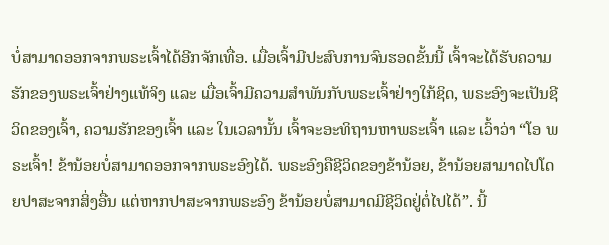ບໍ່ສາມາດອອກຈາກພຣະເຈົ້າໄດ້ອີກຈັກເທື່ອ. ເມື່ອເຈົ້າມີປະສົບການຈົນຮອດຂັ້ນນີ້ ເຈົ້າຈະໄດ້ຮັບຄວາມຮັກຂອງພຣະເຈົ້າຢ່າງແທ້ຈິງ ແລະ ເມື່ອເຈົ້າມີຄວາມສຳພັນກັບພຣະເຈົ້າຢ່າງໃກ້ຊິດ, ພຣະອົງຈະເປັນຊີວິດຂອງເຈົ້າ, ຄວາມຮັກຂອງເຈົ້າ ແລະ ໃນເວລານັ້ນ ເຈົ້າຈະອະທິຖານຫາພຣະເຈົ້າ ແລະ ເວົ້າວ່າ “ໂອ ພຣະເຈົ້າ! ຂ້ານ້ອຍບໍ່ສາມາດອອກຈາກພຣະອົງໄດ້. ພຣະອົງຄືຊີວິດຂອງຂ້ານ້ອຍ, ຂ້ານ້ອຍສາມາດໄປໂດຍປາສະຈາກສິ່ງອື່ນ ແຕ່ຫາກປາສະຈາກພຣະອົງ ຂ້ານ້ອຍບໍ່ສາມາດມີຊີວິດຢູ່ຕໍ່ໄປໄດ້”. ນີ້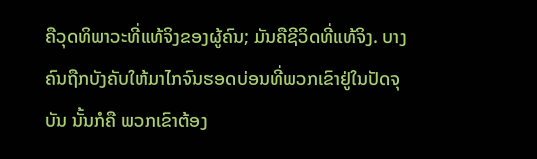ຄືວຸດທິພາວະທີ່ແທ້ຈິງຂອງຜູ້ຄົນ; ມັນຄືຊີວິດທີ່ແທ້ຈິງ. ບາງຄົນຖືກບັງຄັບໃຫ້ມາໄກຈົນຮອດບ່ອນທີ່ພວກເຂົາຢູ່ໃນປັດຈຸບັນ ນັ້ນກໍຄື ພວກເຂົາຕ້ອງ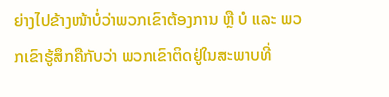ຍ່າງໄປຂ້າງໜ້າບໍ່ວ່າພວກເຂົາຕ້ອງການ ຫຼື ບໍ ແລະ ພວກເຂົາຮູ້ສຶກຄືກັບວ່າ ພວກເຂົາຕິດຢູ່ໃນສະພາບທີ່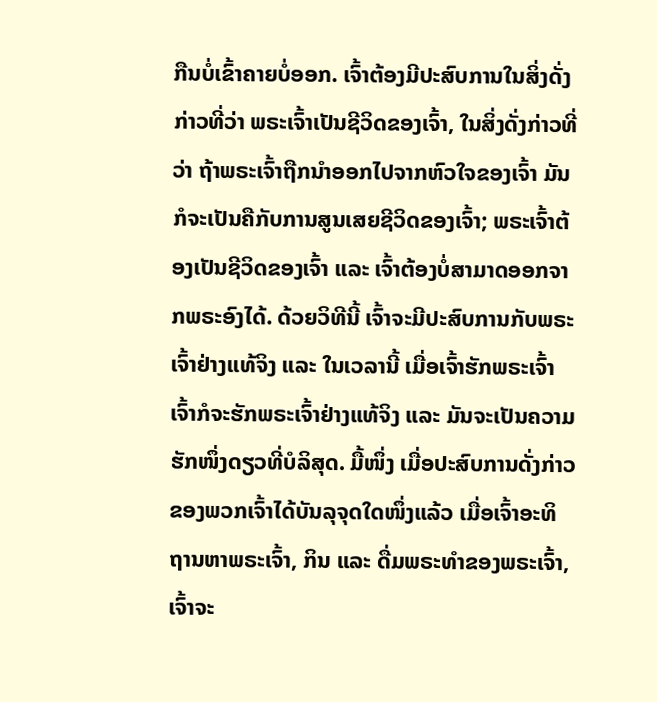ກືນບໍ່ເຂົ້າຄາຍບໍ່ອອກ. ເຈົ້າຕ້ອງມີປະສົບການໃນສິ່ງດັ່ງກ່າວທີ່ວ່າ ພຣະເຈົ້າເປັນຊີວິດຂອງເຈົ້າ, ໃນສິ່ງດັ່ງກ່າວທີ່ວ່າ ຖ້າພຣະເຈົ້າຖືກນໍາອອກໄປຈາກຫົວໃຈຂອງເຈົ້າ ມັນກໍຈະເປັນຄືກັບການສູນເສຍຊີວິດຂອງເຈົ້າ; ພຣະເຈົ້າຕ້ອງເປັນຊີວິດຂອງເຈົ້າ ແລະ ເຈົ້າຕ້ອງບໍ່ສາມາດອອກຈາກພຣະອົງໄດ້. ດ້ວຍວິທີນີ້ ເຈົ້າຈະມີປະສົບການກັບພຣະເຈົ້າຢ່າງແທ້ຈິງ ແລະ ໃນເວລານີ້ ເມື່ອເຈົ້າຮັກພຣະເຈົ້າ ເຈົ້າກໍຈະຮັກພຣະເຈົ້າຢ່າງແທ້ຈິງ ແລະ ມັນຈະເປັນຄວາມຮັກໜຶ່ງດຽວທີ່ບໍລິສຸດ. ມື້ໜຶ່ງ ເມື່ອປະສົບການດັ່ງກ່າວຂອງພວກເຈົ້າໄດ້ບັນລຸຈຸດໃດໜຶ່ງແລ້ວ ເມື່ອເຈົ້າອະທິຖານຫາພຣະເຈົ້າ, ກິນ ແລະ ດື່ມພຣະທຳຂອງພຣະເຈົ້າ, ເຈົ້າຈະ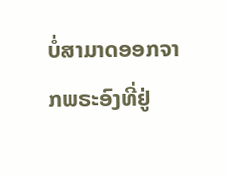ບໍ່ສາມາດອອກຈາກພຣະອົງທີ່ຢູ່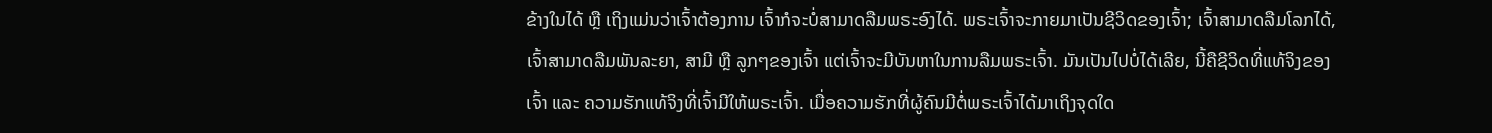ຂ້າງໃນໄດ້ ຫຼື ເຖິງແມ່ນວ່າເຈົ້າຕ້ອງການ ເຈົ້າກໍຈະບໍ່ສາມາດລືມພຣະອົງໄດ້. ພຣະເຈົ້າຈະກາຍມາເປັນຊີວິດຂອງເຈົ້າ; ເຈົ້າສາມາດລືມໂລກໄດ້, ເຈົ້າສາມາດລືມພັນລະຍາ, ສາມີ ຫຼື ລູກໆຂອງເຈົ້າ ແຕ່ເຈົ້າຈະມີບັນຫາໃນການລືມພຣະເຈົ້າ. ມັນເປັນໄປບໍ່ໄດ້ເລີຍ, ນີ້ຄືຊີວິດທີ່ແທ້ຈິງຂອງເຈົ້າ ແລະ ຄວາມຮັກແທ້ຈິງທີ່ເຈົ້າມີໃຫ້ພຣະເຈົ້າ. ເມື່ອຄວາມຮັກທີ່ຜູ້ຄົນມີຕໍ່ພຣະເຈົ້າໄດ້ມາເຖິງຈຸດໃດ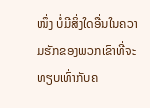ໜຶ່ງ ບໍ່ມີສິ່ງໃດອື່ນໃນຄວາມຮັກຂອງພວກເຂົາທີ່ຈະທຽບເທົ່າກັບຄ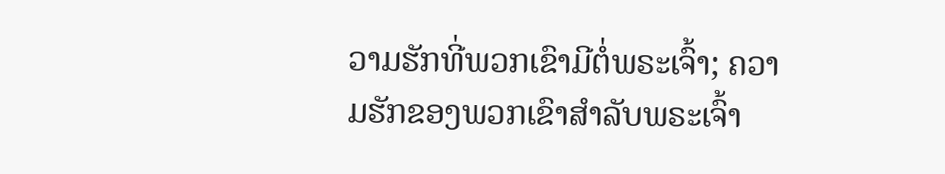ວາມຮັກທີ່ພວກເຂົາມີຕໍ່ພຣະເຈົ້າ; ຄວາມຮັກຂອງພວກເຂົາສຳລັບພຣະເຈົ້າ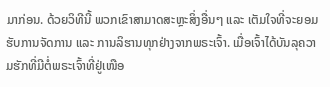ມາກ່ອນ. ດ້ວຍວິທີນີ້ ພວກເຂົາສາມາດສະຫຼະສິ່ງອື່ນໆ ແລະ ເຕັມໃຈທີ່ຈະຍອມຮັບການຈັດການ ແລະ ການລິຮານທຸກຢ່າງຈາກພຣະເຈົ້າ. ເມື່ອເຈົ້າໄດ້ບັນລຸຄວາມຮັກທີ່ມີຕໍ່ພຣະເຈົ້າທີ່ຢູ່ເໜືອ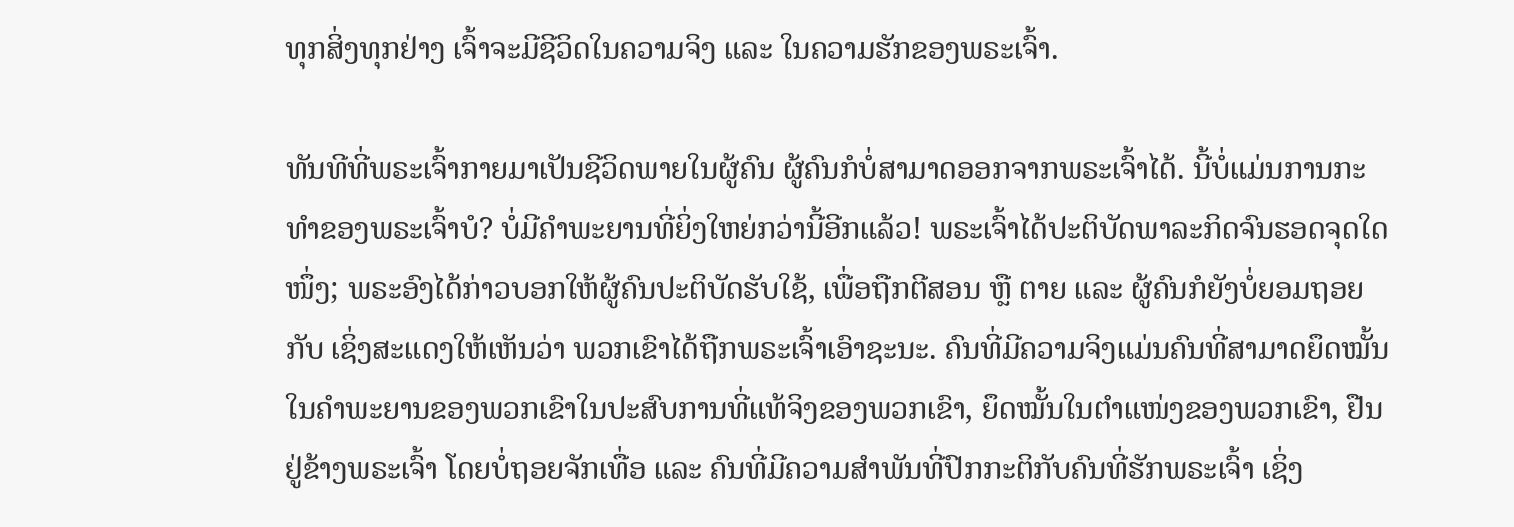ທຸກສິ່ງທຸກຢ່າງ ເຈົ້າຈະມີຊີວິດໃນຄວາມຈິງ ແລະ ໃນຄວາມຮັກຂອງພຣະເຈົ້າ.

ທັນທີທີ່ພຣະເຈົ້າກາຍມາເປັນຊີວິດພາຍໃນຜູ້ຄົນ ຜູ້ຄົນກໍບໍ່ສາມາດອອກຈາກພຣະເຈົ້າໄດ້. ນີ້ບໍ່ແມ່ນການກະທຳຂອງພຣະເຈົ້າບໍ? ບໍ່ມີຄຳພະຍານທີ່ຍິ່ງໃຫຍ່ກວ່ານີ້ອີກແລ້ວ! ພຣະເຈົ້າໄດ້ປະຕິບັດພາລະກິດຈົນຮອດຈຸດໃດໜຶ່ງ; ພຣະອົງໄດ້ກ່າວບອກໃຫ້ຜູ້ຄົນປະຕິບັດຮັບໃຊ້, ເພື່ອຖືກຕີສອນ ຫຼື ຕາຍ ແລະ ຜູ້ຄົນກໍຍັງບໍ່ຍອມຖອຍກັບ ເຊິ່ງສະແດງໃຫ້ເຫັນວ່າ ພວກເຂົາໄດ້ຖືກພຣະເຈົ້າເອົາຊະນະ. ຄົນທີ່ມີຄວາມຈິງແມ່ນຄົນທີ່ສາມາດຍຶດໝັ້ນໃນຄຳພະຍານຂອງພວກເຂົາໃນປະສົບການທີ່ແທ້ຈິງຂອງພວກເຂົາ, ຍຶດໝັ້ນໃນຕໍາແໜ່ງຂອງພວກເຂົາ, ຢືນຢູ່ຂ້າງພຣະເຈົ້າ ໂດຍບໍ່ຖອຍຈັກເທື່ອ ແລະ ຄົນທີ່ມີຄວາມສຳພັນທີ່ປົກກະຕິກັບຄົນທີ່ຮັກພຣະເຈົ້າ ເຊິ່ງ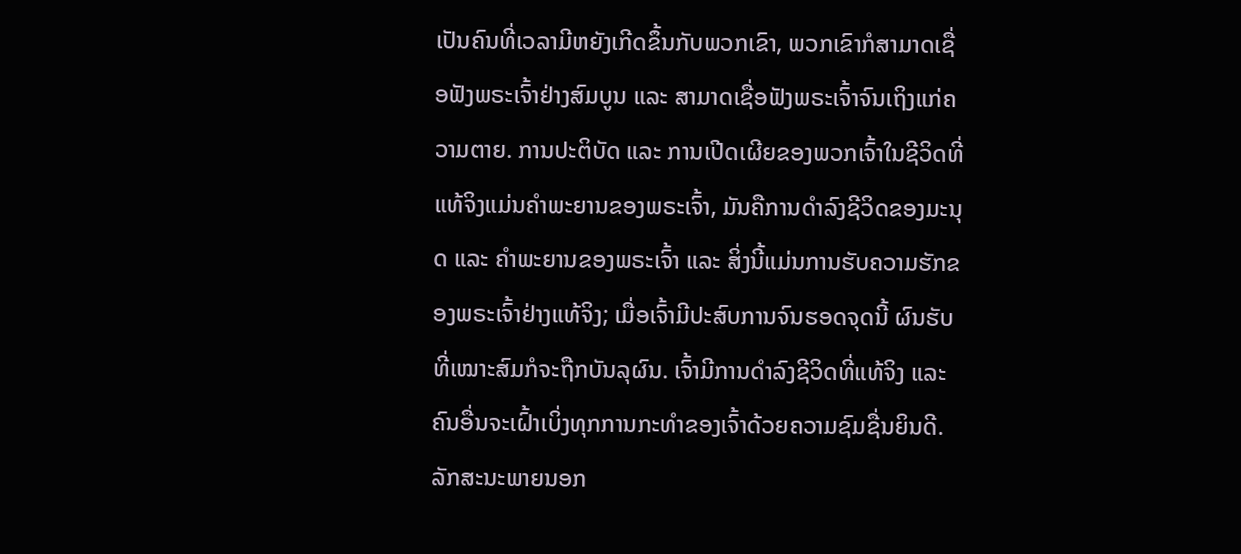ເປັນຄົນທີ່ເວລາມີຫຍັງເກີດຂຶ້ນກັບພວກເຂົາ, ພວກເຂົາກໍສາມາດເຊື່ອຟັງພຣະເຈົ້າຢ່າງສົມບູນ ແລະ ສາມາດເຊື່ອຟັງພຣະເຈົ້າຈົນເຖິງແກ່ຄວາມຕາຍ. ການປະຕິບັດ ແລະ ການເປີດເຜີຍຂອງພວກເຈົ້າໃນຊີວິດທີ່ແທ້ຈິງແມ່ນຄຳພະຍານຂອງພຣະເຈົ້າ, ມັນຄືການດຳລົງຊີວິດຂອງມະນຸດ ແລະ ຄຳພະຍານຂອງພຣະເຈົ້າ ແລະ ສິ່ງນີ້ແມ່ນການຮັບຄວາມຮັກຂອງພຣະເຈົ້າຢ່າງແທ້ຈິງ; ເມື່ອເຈົ້າມີປະສົບການຈົນຮອດຈຸດນີ້ ຜົນຮັບທີ່ເໝາະສົມກໍຈະຖືກບັນລຸຜົນ. ເຈົ້າມີການດຳລົງຊີວິດທີ່ແທ້ຈິງ ແລະ ຄົນອື່ນຈະເຝົ້າເບິ່ງທຸກການກະທຳຂອງເຈົ້າດ້ວຍຄວາມຊົມຊື່ນຍິນດີ. ລັກສະນະພາຍນອກ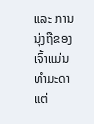ແລະ ການນຸ່ງຖືຂອງເຈົ້າແມ່ນທຳມະດາ ແຕ່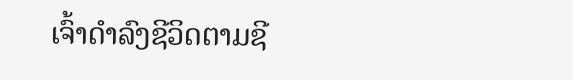ເຈົ້າດຳລົງຊີວິດຕາມຊີ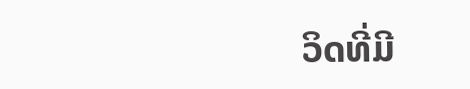ວິດທີ່ມີ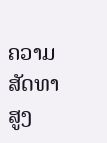ຄວາມສັດທາສູງ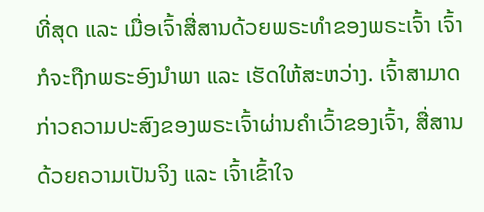ທີ່ສຸດ ແລະ ເມື່ອເຈົ້າສື່ສານດ້ວຍພຣະທຳຂອງພຣະເຈົ້າ ເຈົ້າກໍຈະຖືກພຣະອົງນໍາພາ ແລະ ເຮັດໃຫ້ສະຫວ່າງ. ເຈົ້າສາມາດກ່າວຄວາມປະສົງຂອງພຣະເຈົ້າຜ່ານຄຳເວົ້າຂອງເຈົ້າ, ສື່ສານດ້ວຍຄວາມເປັນຈິງ ແລະ ເຈົ້າເຂົ້າໃຈ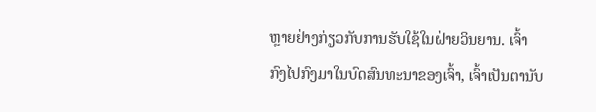ຫຼາຍຢ່າງກ່ຽວກັບການຮັບໃຊ້ໃນຝ່າຍວິນຍານ. ເຈົ້າກົງໄປກົງມາໃນບົດສົນທະນາຂອງເຈົ້າ, ເຈົ້າເປັນຕານັບ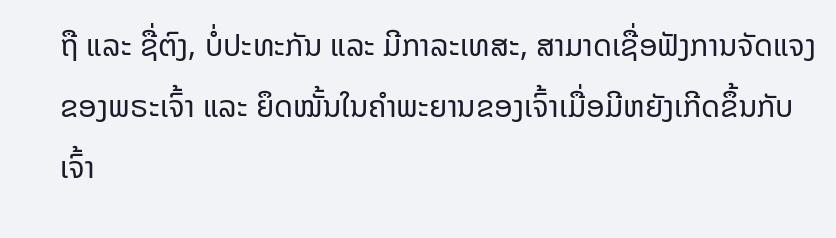ຖື ແລະ ຊື່ຕົງ, ບໍ່ປະທະກັນ ແລະ ມີກາລະເທສະ, ສາມາດເຊື່ອຟັງການຈັດແຈງຂອງພຣະເຈົ້າ ແລະ ຍຶດໝັ້ນໃນຄຳພະຍານຂອງເຈົ້າເມື່ອມີຫຍັງເກີດຂຶ້ນກັບເຈົ້າ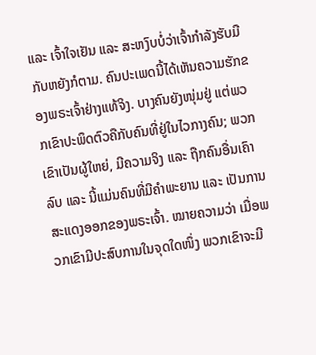ແລະ ເຈົ້າໃຈເຢັນ ແລະ ສະຫງົບບໍ່ວ່າເຈົ້າກຳລັງຮັບມືກັບຫຍັງກໍຕາມ. ຄົນປະເພດນີ້ໄດ້ເຫັນຄວາມຮັກຂອງພຣະເຈົ້າຢ່າງແທ້ຈິງ. ບາງຄົນຍັງໜຸ່ມຢູ່ ແຕ່ພວກເຂົາປະພຶດຕົວຄືກັບຄົນທີ່ຢູ່ໃນໄວກາງຄົນ; ພວກເຂົາເປັນຜູ້ໃຫຍ່, ມີຄວາມຈິງ ແລະ ຖືກຄົນອື່ນເຄົາລົບ ແລະ ນີ້ແມ່ນຄົນທີ່ມີຄຳພະຍານ ແລະ ເປັນການສະແດງອອກຂອງພຣະເຈົ້າ. ໝາຍຄວາມວ່າ ເມື່ອພວກເຂົາມີປະສົບການໃນຈຸດໃດໜຶ່ງ ພວກເຂົາຈະມີ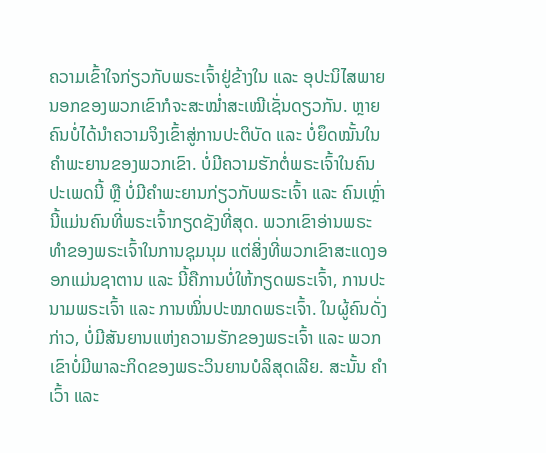ຄວາມເຂົ້າໃຈກ່ຽວກັບພຣະເຈົ້າຢູ່ຂ້າງໃນ ແລະ ອຸປະນິໄສພາຍນອກຂອງພວກເຂົາກໍຈະສະໝໍ່າສະເໝີເຊັ່ນດຽວກັນ. ຫຼາຍຄົນບໍ່ໄດ້ນໍາຄວາມຈິງເຂົ້າສູ່ການປະຕິບັດ ແລະ ບໍ່ຍຶດໝັ້ນໃນຄຳພະຍານຂອງພວກເຂົາ. ບໍ່ມີຄວາມຮັກຕໍ່ພຣະເຈົ້າໃນຄົນປະເພດນີ້ ຫຼື ບໍ່ມີຄຳພະຍານກ່ຽວກັບພຣະເຈົ້າ ແລະ ຄົນເຫຼົ່ານີ້ແມ່ນຄົນທີ່ພຣະເຈົ້າກຽດຊັງທີ່ສຸດ. ພວກເຂົາອ່ານພຣະທຳຂອງພຣະເຈົ້າໃນການຊຸມນຸມ ແຕ່ສິ່ງທີ່ພວກເຂົາສະແດງອອກແມ່ນຊາຕານ ແລະ ນີ້ຄືການບໍ່ໃຫ້ກຽດພຣະເຈົ້າ, ການປະນາມພຣະເຈົ້າ ແລະ ການໝິ່ນປະໝາດພຣະເຈົ້າ. ໃນຜູ້ຄົນດັ່ງກ່າວ, ບໍ່ມີສັນຍານແຫ່ງຄວາມຮັກຂອງພຣະເຈົ້າ ແລະ ພວກເຂົາບໍ່ມີພາລະກິດຂອງພຣະວິນຍານບໍລິສຸດເລີຍ. ສະນັ້ນ ຄຳເວົ້າ ແລະ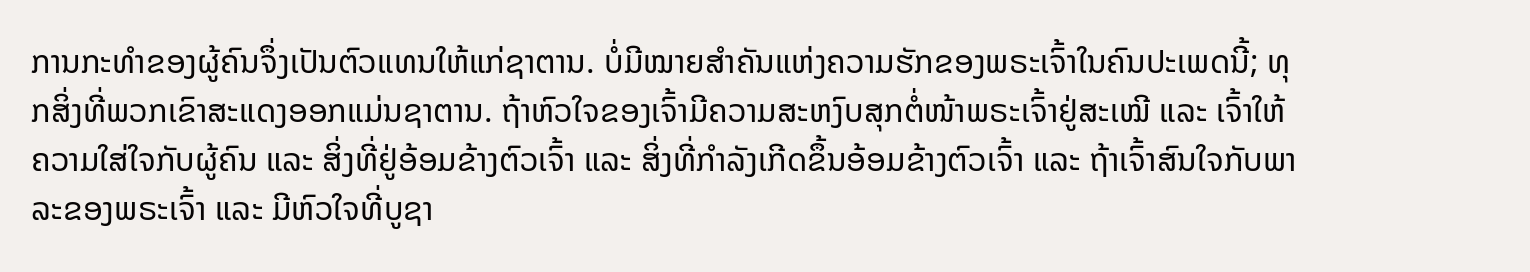ການກະທຳຂອງຜູ້ຄົນຈຶ່ງເປັນຕົວແທນໃຫ້ແກ່ຊາຕານ. ບໍ່ມີໝາຍສຳຄັນແຫ່ງຄວາມຮັກຂອງພຣະເຈົ້າໃນຄົນປະເພດນີ້; ທຸກສິ່ງທີ່ພວກເຂົາສະແດງອອກແມ່ນຊາຕານ. ຖ້າຫົວໃຈຂອງເຈົ້າມີຄວາມສະຫງົບສຸກຕໍ່ໜ້າພຣະເຈົ້າຢູ່ສະເໝີ ແລະ ເຈົ້າໃຫ້ຄວາມໃສ່ໃຈກັບຜູ້ຄົນ ແລະ ສິ່ງທີ່ຢູ່ອ້ອມຂ້າງຕົວເຈົ້າ ແລະ ສິ່ງທີ່ກຳລັງເກີດຂຶ້ນອ້ອມຂ້າງຕົວເຈົ້າ ແລະ ຖ້າເຈົ້າສົນໃຈກັບພາລະຂອງພຣະເຈົ້າ ແລະ ມີຫົວໃຈທີ່ບູຊາ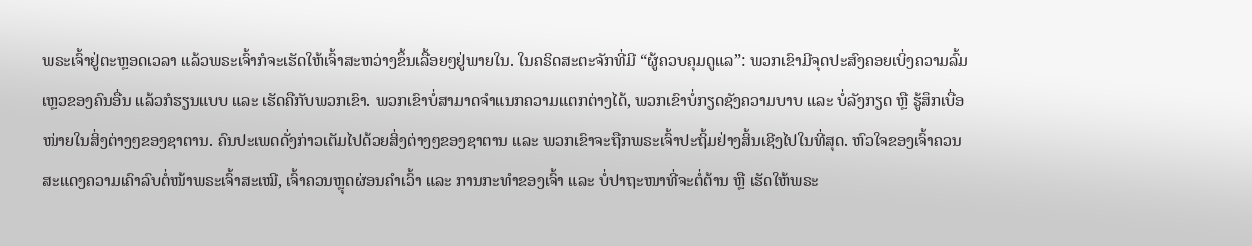ພຣະເຈົ້າຢູ່ຕະຫຼອດເວລາ ແລ້ວພຣະເຈົ້າກໍຈະເຮັດໃຫ້ເຈົ້າສະຫວ່າງຂຶ້ນເລື້ອຍໆຢູ່ພາຍໃນ. ໃນຄຣິດສະຕະຈັກທີ່ມີ “ຜູ້ຄວບຄຸມດູແລ”: ພວກເຂົາມີຈຸດປະສົງຄອຍເບິ່ງຄວາມລົ້ມເຫຼວຂອງຄົນອື່ນ ແລ້ວກໍຮຽນແບບ ແລະ ເຮັດຄືກັບພວກເຂົາ. ພວກເຂົາບໍ່ສາມາດຈໍາແນກຄວາມແຕກຕ່າງໄດ້, ພວກເຂົາບໍ່ກຽດຊັງຄວາມບາບ ແລະ ບໍ່ລັງກຽດ ຫຼື ຮູ້ສຶກເບື່ອໜ່າຍໃນສິ່ງຕ່າງໆຂອງຊາຕານ. ຄົນປະເພດດັ່ງກ່າວເຕັມໄປດ້ວຍສິ່ງຕ່າງໆຂອງຊາຕານ ແລະ ພວກເຂົາຈະຖືກພຣະເຈົ້າປະຖິ້ມຢ່າງສິ້ນເຊີງໄປໃນທີ່ສຸດ. ຫົວໃຈຂອງເຈົ້າຄວນສະແດງຄວາມເຄົາລົບຕໍ່ໜ້າພຣະເຈົ້າສະເໝີ, ເຈົ້າຄວນຫຼຸດຜ່ອນຄຳເວົ້າ ແລະ ການກະທຳຂອງເຈົ້າ ແລະ ບໍ່ປາຖະໜາທີ່ຈະຕໍ່ຕ້ານ ຫຼື ເຮັດໃຫ້ພຣະ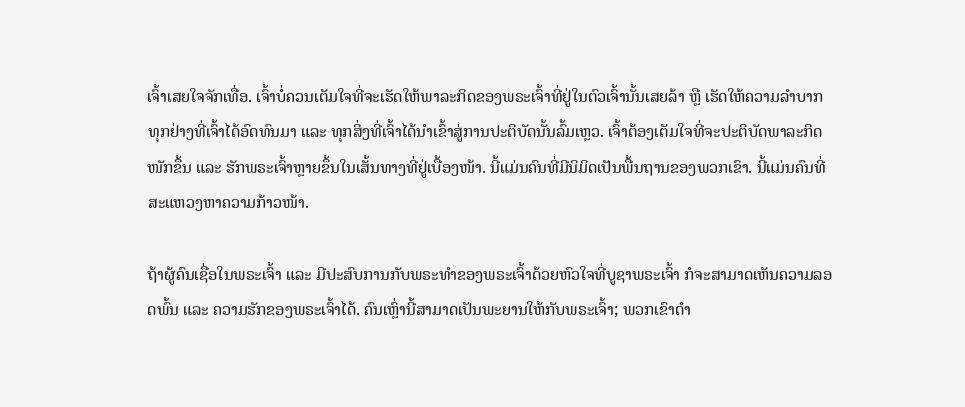ເຈົ້າເສຍໃຈຈັກເທື່ອ. ເຈົ້າບໍ່ຄວນເຕັມໃຈທີ່ຈະເຮັດໃຫ້ພາລະກິດຂອງພຣະເຈົ້າທີ່ຢູ່ໃນຕົວເຈົ້ານັ້ນເສຍລ້າ ຫຼື ເຮັດໃຫ້ຄວາມລຳບາກທຸກຢ່າງທີ່ເຈົ້າໄດ້ອົດທົນມາ ແລະ ທຸກສິ່ງທີ່ເຈົ້າໄດ້ນໍາເຂົ້າສູ່ການປະຕິບັດນັ້ນລົ້ມເຫຼວ. ເຈົ້າຕ້ອງເຕັມໃຈທີ່ຈະປະຕິບັດພາລະກິດໜັກຂຶ້ນ ແລະ ຮັກພຣະເຈົ້າຫຼາຍຂຶ້ນໃນເສັ້ນທາງທີ່ຢູ່ເບື້ອງໜ້າ. ນີ້ແມ່ນຄົນທີ່ມີນິມິດເປັນພື້ນຖານຂອງພວກເຂົາ. ນີ້ແມ່ນຄົນທີ່ສະແຫວງຫາຄວາມກ້າວໜ້າ.

ຖ້າຜູ້ຄົນເຊື່ອໃນພຣະເຈົ້າ ແລະ ມີປະສົບການກັບພຣະທຳຂອງພຣະເຈົ້າດ້ວຍຫົວໃຈທີ່ບູຊາພຣະເຈົ້າ ກໍຈະສາມາດເຫັນຄວາມລອດພົ້ນ ແລະ ຄວາມຮັກຂອງພຣະເຈົ້າໄດ້. ຄົນເຫຼົ່ານີ້ສາມາດເປັນພະຍານໃຫ້ກັບພຣະເຈົ້າ; ພວກເຂົາດຳ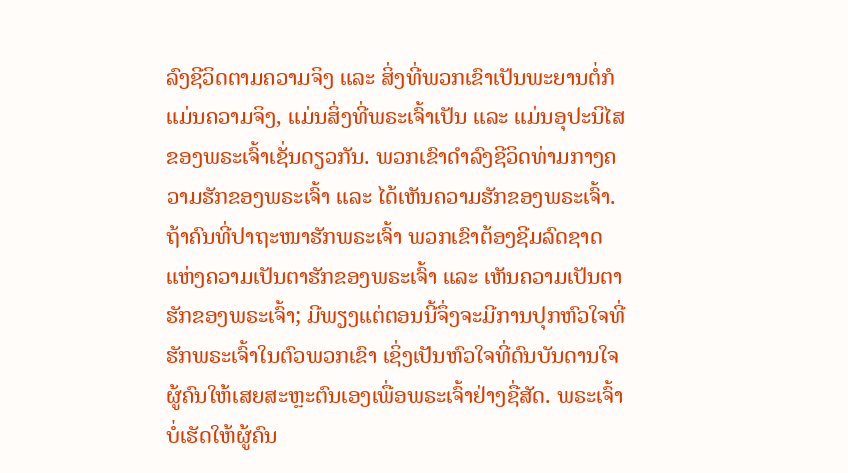ລົງຊີວິດຕາມຄວາມຈິງ ແລະ ສິ່ງທີ່ພວກເຂົາເປັນພະຍານຕໍ່ກໍແມ່ນຄວາມຈິງ, ແມ່ນສິ່ງທີ່ພຣະເຈົ້າເປັນ ແລະ ແມ່ນອຸປະນິໄສຂອງພຣະເຈົ້າເຊັ່ນດຽວກັນ. ພວກເຂົາດຳລົງຊີວິດທ່າມກາງຄວາມຮັກຂອງພຣະເຈົ້າ ແລະ ໄດ້ເຫັນຄວາມຮັກຂອງພຣະເຈົ້າ. ຖ້າຄົນທີ່ປາຖະໜາຮັກພຣະເຈົ້າ ພວກເຂົາຕ້ອງຊີມລົດຊາດແຫ່ງຄວາມເປັນຕາຮັກຂອງພຣະເຈົ້າ ແລະ ເຫັນຄວາມເປັນຕາຮັກຂອງພຣະເຈົ້າ; ມີພຽງແຕ່ຕອນນີ້ຈຶ່ງຈະມີການປຸກຫົວໃຈທີ່ຮັກພຣະເຈົ້າໃນຕົວພວກເຂົາ ເຊິ່ງເປັນຫົວໃຈທີ່ດົນບັນດານໃຈຜູ້ຄົນໃຫ້ເສຍສະຫຼະຕົນເອງເພື່ອພຣະເຈົ້າຢ່າງຊື່ສັດ. ພຣະເຈົ້າບໍ່ເຮັດໃຫ້ຜູ້ຄົນ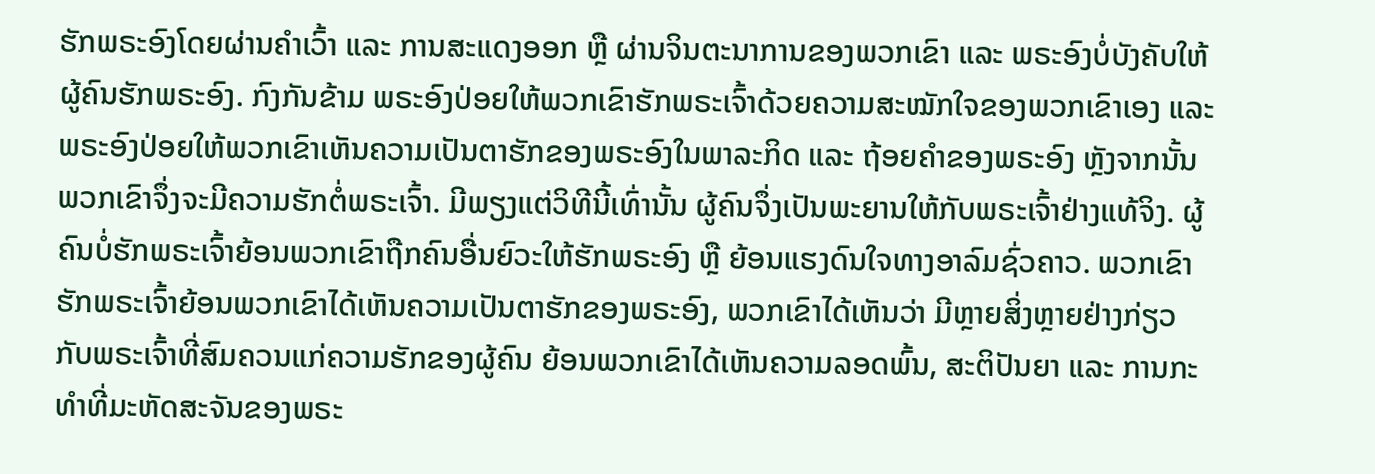ຮັກພຣະອົງໂດຍຜ່ານຄຳເວົ້າ ແລະ ການສະແດງອອກ ຫຼື ຜ່ານຈິນຕະນາການຂອງພວກເຂົາ ແລະ ພຣະອົງບໍ່ບັງຄັບໃຫ້ຜູ້ຄົນຮັກພຣະອົງ. ກົງກັນຂ້າມ ພຣະອົງປ່ອຍໃຫ້ພວກເຂົາຮັກພຣະເຈົ້າດ້ວຍຄວາມສະໝັກໃຈຂອງພວກເຂົາເອງ ແລະ ພຣະອົງປ່ອຍໃຫ້ພວກເຂົາເຫັນຄວາມເປັນຕາຮັກຂອງພຣະອົງໃນພາລະກິດ ແລະ ຖ້ອຍຄຳຂອງພຣະອົງ ຫຼັງຈາກນັ້ນ ພວກເຂົາຈຶ່ງຈະມີຄວາມຮັກຕໍ່ພຣະເຈົ້າ. ມີພຽງແຕ່ວິທີນີ້ເທົ່ານັ້ນ ຜູ້ຄົນຈຶ່ງເປັນພະຍານໃຫ້ກັບພຣະເຈົ້າຢ່າງແທ້ຈິງ. ຜູ້ຄົນບໍ່ຮັກພຣະເຈົ້າຍ້ອນພວກເຂົາຖືກຄົນອື່ນຍົວະໃຫ້ຮັກພຣະອົງ ຫຼື ຍ້ອນແຮງດົນໃຈທາງອາລົມຊົ່ວຄາວ. ພວກເຂົາຮັກພຣະເຈົ້າຍ້ອນພວກເຂົາໄດ້ເຫັນຄວາມເປັນຕາຮັກຂອງພຣະອົງ, ພວກເຂົາໄດ້ເຫັນວ່າ ມີຫຼາຍສິ່ງຫຼາຍຢ່າງກ່ຽວກັບພຣະເຈົ້າທີ່ສົມຄວນແກ່ຄວາມຮັກຂອງຜູ້ຄົນ ຍ້ອນພວກເຂົາໄດ້ເຫັນຄວາມລອດພົ້ນ, ສະຕິປັນຍາ ແລະ ການກະທຳທີ່ມະຫັດສະຈັນຂອງພຣະ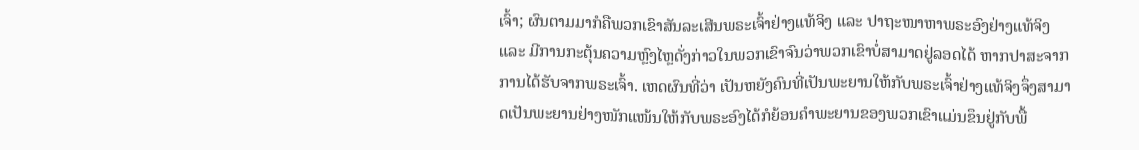ເຈົ້າ; ຜົນຕາມມາກໍຄືພວກເຂົາສັນລະເສີນພຣະເຈົ້າຢ່າງແທ້ຈິງ ແລະ ປາຖະໜາຫາພຣະອົງຢ່າງແທ້ຈິງ ແລະ ມີການກະຕຸ້ນຄວາມຫຼົງໄຫຼດັ່ງກ່າວໃນພວກເຂົາຈົນວ່າພວກເຂົາບໍ່ສາມາດຢູ່ລອດໄດ້ ຫາກປາສະຈາກການໄດ້ຮັບຈາກພຣະເຈົ້າ. ເຫດຜົນທີ່ວ່າ ເປັນຫຍັງຄົນທີ່ເປັນພະຍານໃຫ້ກັບພຣະເຈົ້າຢ່າງແທ້ຈິງຈຶ່ງສາມາດເປັນພະຍານຢ່າງໜັກແໜ້ນໃຫ້ກັບພຣະອົງໄດ້ກໍຍ້ອນຄຳພະຍານຂອງພວກເຂົາແມ່ນຂຶນຢູ່ກັບພື້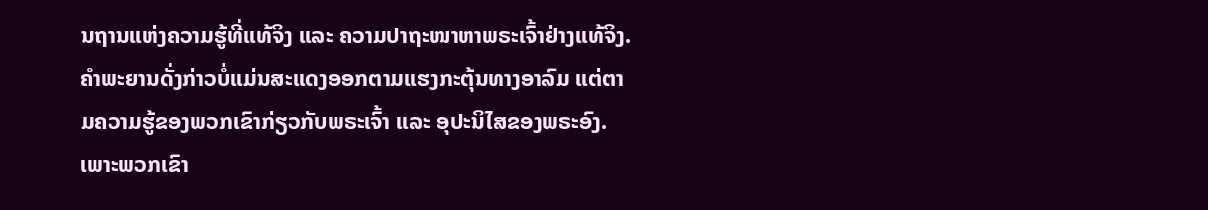ນຖານແຫ່ງຄວາມຮູ້ທີ່ແທ້ຈິງ ແລະ ຄວາມປາຖະໜາຫາພຣະເຈົ້າຢ່າງແທ້ຈິງ. ຄໍາພະຍານດັ່ງກ່າວບໍ່ແມ່ນສະແດງອອກຕາມແຮງກະຕຸ້ນທາງອາລົມ ແຕ່ຕາມຄວາມຮູ້ຂອງພວກເຂົາກ່ຽວກັບພຣະເຈົ້າ ແລະ ອຸປະນິໄສຂອງພຣະອົງ. ເພາະພວກເຂົາ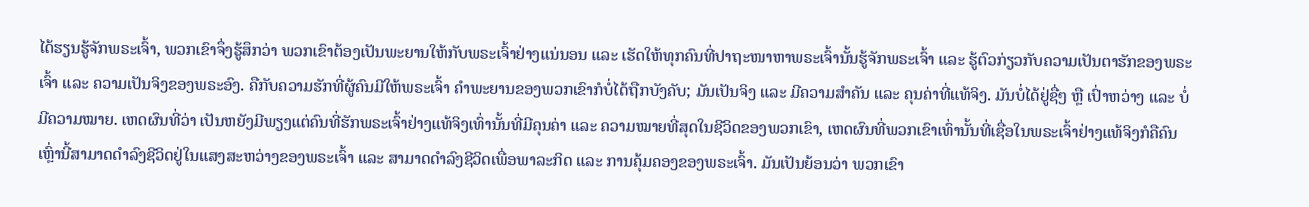ໄດ້ຮຽນຮູ້ຈັກພຣະເຈົ້າ, ພວກເຂົາຈຶ່ງຮູ້ສຶກວ່າ ພວກເຂົາຕ້ອງເປັນພະຍານໃຫ້ກັບພຣະເຈົ້າຢ່າງແນ່ນອນ ແລະ ເຮັດໃຫ້ທຸກຄົນທີ່ປາຖະໜາຫາພຣະເຈົ້ານັ້ນຮູ້ຈັກພຣະເຈົ້າ ແລະ ຮູ້ຕົວກ່ຽວກັບຄວາມເປັນຕາຮັກຂອງພຣະເຈົ້າ ແລະ ຄວາມເປັນຈິງຂອງພຣະອົງ. ຄືກັບຄວາມຮັກທີ່ຜູ້ຄົນມີໃຫ້ພຣະເຈົ້າ ຄຳພະຍານຂອງພວກເຂົາກໍບໍ່ໄດ້ຖືກບັງຄັບ; ມັນເປັນຈິງ ແລະ ມີຄວາມສຳຄັນ ແລະ ຄຸນຄ່າທີ່ແທ້ຈິງ. ມັນບໍ່ໄດ້ຢູ່ຊື່ໆ ຫຼື ເປົ່າຫວ່າງ ແລະ ບໍ່ມີຄວາມໝາຍ. ເຫດຜົນທີ່ວ່າ ເປັນຫຍັງມີພຽງແຕ່ຄົນທີ່ຮັກພຣະເຈົ້າຢ່າງແທ້ຈິງເທົ່ານັ້ນທີ່ມີຄຸນຄ່າ ແລະ ຄວາມໝາຍທີ່ສຸດໃນຊີວິດຂອງພວກເຂົາ, ເຫດຜົນທີ່ພວກເຂົາເທົ່ານັ້ນທີ່ເຊື່ອໃນພຣະເຈົ້າຢ່າງແທ້ຈິງກໍຄືຄົນເຫຼົ່ານີ້ສາມາດດຳລົງຊີວິດຢູ່ໃນແສງສະຫວ່າງຂອງພຣະເຈົ້າ ແລະ ສາມາດດຳລົງຊີວິດເພື່ອພາລະກິດ ແລະ ການຄຸ້ມຄອງຂອງພຣະເຈົ້າ. ມັນເປັນຍ້ອນວ່າ ພວກເຂົາ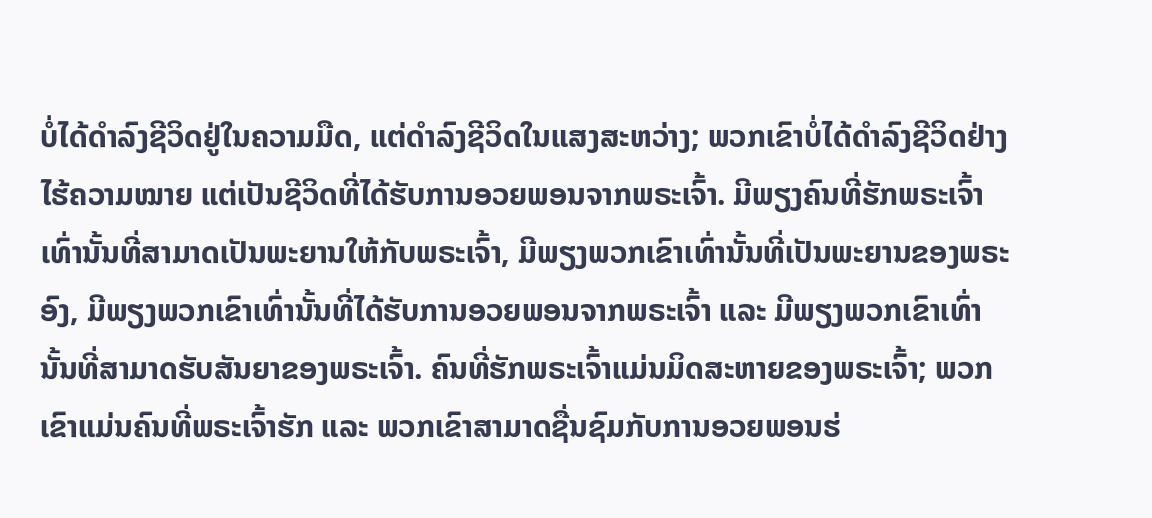ບໍ່ໄດ້ດຳລົງຊີວິດຢູ່ໃນຄວາມມືດ, ແຕ່ດຳລົງຊີວິດໃນແສງສະຫວ່າງ; ພວກເຂົາບໍ່ໄດ້ດຳລົງຊີວິດຢ່າງໄຮ້ຄວາມໝາຍ ແຕ່ເປັນຊີວິດທີ່ໄດ້ຮັບການອວຍພອນຈາກພຣະເຈົ້າ. ມີພຽງຄົນທີ່ຮັກພຣະເຈົ້າເທົ່ານັ້ນທີ່ສາມາດເປັນພະຍານໃຫ້ກັບພຣະເຈົ້າ, ມີພຽງພວກເຂົາເທົ່ານັ້ນທີ່ເປັນພະຍານຂອງພຣະອົງ, ມີພຽງພວກເຂົາເທົ່ານັ້ນທີ່ໄດ້ຮັບການອວຍພອນຈາກພຣະເຈົ້າ ແລະ ມີພຽງພວກເຂົາເທົ່ານັ້ນທີ່ສາມາດຮັບສັນຍາຂອງພຣະເຈົ້າ. ຄົນທີ່ຮັກພຣະເຈົ້າແມ່ນມິດສະຫາຍຂອງພຣະເຈົ້າ; ພວກເຂົາແມ່ນຄົນທີ່ພຣະເຈົ້າຮັກ ແລະ ພວກເຂົາສາມາດຊື່ນຊົມກັບການອວຍພອນຮ່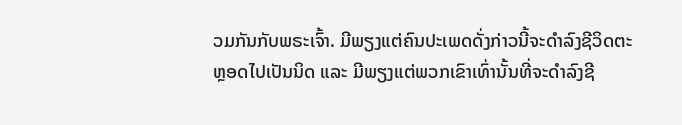ວມກັນກັບພຣະເຈົ້າ. ມີພຽງແຕ່ຄົນປະເພດດັ່ງກ່າວນີ້ຈະດຳລົງຊີວິດຕະຫຼອດໄປເປັນນິດ ແລະ ມີພຽງແຕ່ພວກເຂົາເທົ່ານັ້ນທີ່ຈະດຳລົງຊີ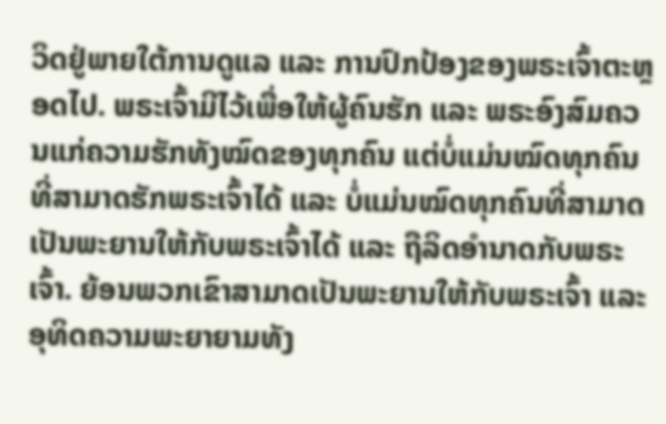ວິດຢູ່ພາຍໃຕ້ການດູແລ ແລະ ການປົກປ້ອງຂອງພຣະເຈົ້າຕະຫຼອດໄປ. ພຣະເຈົ້າມີໄວ້ເພື່ອໃຫ້ຜູ້ຄົນຮັກ ແລະ ພຣະອົງສົມຄວນແກ່ຄວາມຮັກທັງໝົດຂອງທຸກຄົນ ແຕ່ບໍ່ແມ່ນໝົດທຸກຄົນທີ່ສາມາດຮັກພຣະເຈົ້າໄດ້ ແລະ ບໍ່ແມ່ນໝົດທຸກຄົນທີ່ສາມາດເປັນພະຍານໃຫ້ກັບພຣະເຈົ້າໄດ້ ແລະ ຖືລິດອຳນາດກັບພຣະເຈົ້າ. ຍ້ອນພວກເຂົາສາມາດເປັນພະຍານໃຫ້ກັບພຣະເຈົ້າ ແລະ ອຸທິດຄວາມພະຍາຍາມທັງ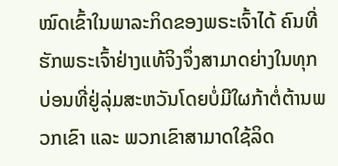ໝົດເຂົ້າໃນພາລະກິດຂອງພຣະເຈົ້າໄດ້ ຄົນທີ່ຮັກພຣະເຈົ້າຢ່າງແທ້ຈິງຈຶ່ງສາມາດຍ່າງໃນທຸກບ່ອນທີ່ຢູ່ລຸ່ມສະຫວັນໂດຍບໍ່ມີໃຜກ້າຕໍ່ຕ້ານພວກເຂົາ ແລະ ພວກເຂົາສາມາດໃຊ້ລິດ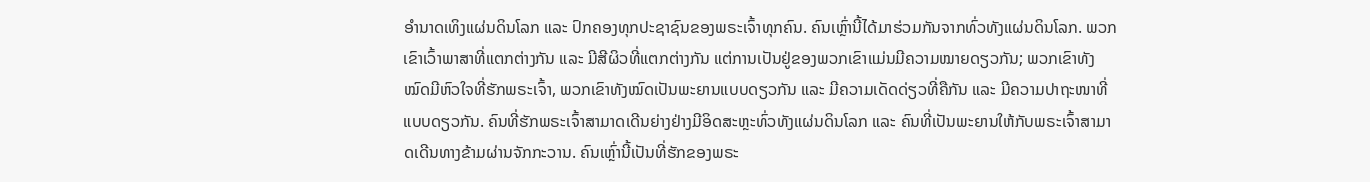ອຳນາດເທິງແຜ່ນດິນໂລກ ແລະ ປົກຄອງທຸກປະຊາຊົນຂອງພຣະເຈົ້າທຸກຄົນ. ຄົນເຫຼົ່ານີ້ໄດ້ມາຮ່ວມກັນຈາກທົ່ວທັງແຜ່ນດິນໂລກ. ພວກເຂົາເວົ້າພາສາທີ່ແຕກຕ່າງກັນ ແລະ ມີສີຜິວທີ່ແຕກຕ່າງກັນ ແຕ່ການເປັນຢູ່ຂອງພວກເຂົາແມ່ນມີຄວາມໝາຍດຽວກັນ; ພວກເຂົາທັງໝົດມີຫົວໃຈທີ່ຮັກພຣະເຈົ້າ, ພວກເຂົາທັງໝົດເປັນພະຍານແບບດຽວກັນ ແລະ ມີຄວາມເດັດດ່ຽວທີ່ຄືກັນ ແລະ ມີຄວາມປາຖະໜາທີ່ແບບດຽວກັນ. ຄົນທີ່ຮັກພຣະເຈົ້າສາມາດເດີນຍ່າງຢ່າງມີອິດສະຫຼະທົ່ວທັງແຜ່ນດິນໂລກ ແລະ ຄົນທີ່ເປັນພະຍານໃຫ້ກັບພຣະເຈົ້າສາມາດເດີນທາງຂ້າມຜ່ານຈັກກະວານ. ຄົນເຫຼົ່ານີ້ເປັນທີ່ຮັກຂອງພຣະ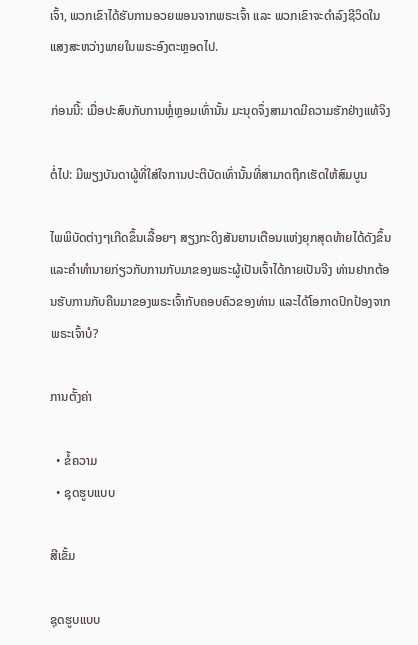ເຈົ້າ, ພວກເຂົາໄດ້ຮັບການອວຍພອນຈາກພຣະເຈົ້າ ແລະ ພວກເຂົາຈະດຳລົງຊີວິດໃນແສງສະຫວ່າງພາຍໃນພຣະອົງຕະຫຼອດໄປ.

ກ່ອນນີ້: ເມື່ອປະສົບກັບການຫຼໍ່ຫຼອມເທົ່ານັ້ນ ມະນຸດຈຶ່ງສາມາດມີຄວາມຮັກຢ່າງແທ້ຈິງ

ຕໍ່ໄປ: ມີພຽງບັນດາຜູ້ທີ່ໃສ່ໃຈການປະຕິບັດເທົ່ານັ້ນທີ່ສາມາດຖືກເຮັດໃຫ້ສົມບູນ

ໄພພິບັດຕ່າງໆເກີດຂຶ້ນເລື້ອຍໆ ສຽງກະດິງສັນຍານເຕືອນແຫ່ງຍຸກສຸດທ້າຍໄດ້ດັງຂຶ້ນ ແລະຄໍາທໍານາຍກ່ຽວກັບການກັບມາຂອງພຣະຜູ້ເປັນເຈົ້າໄດ້ກາຍເປັນຈີງ ທ່ານຢາກຕ້ອນຮັບການກັບຄືນມາຂອງພຣະເຈົ້າກັບຄອບຄົວຂອງທ່ານ ແລະໄດ້ໂອກາດປົກປ້ອງຈາກພຣະເຈົ້າບໍ?

ການຕັ້ງຄ່າ

  • ຂໍ້ຄວາມ
  • ຊຸດຮູບແບບ

ສີເຂັ້ມ

ຊຸດຮູບແບບ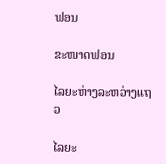ຟອນ

ຂະໜາດຟອນ

ໄລຍະຫ່າງລະຫວ່າງແຖວ

ໄລຍະ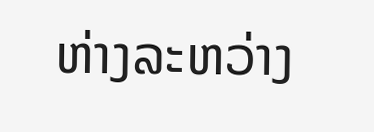ຫ່າງລະຫວ່າງ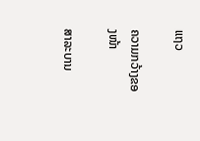ແຖວ

ຄວາມກວ້າງຂອງໜ້າ

ສາລະບານ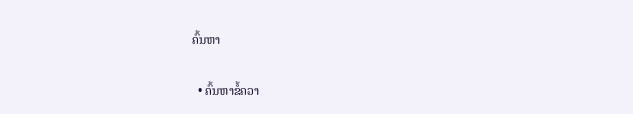ຄົ້ນຫາ

  • ຄົ້ນຫາຂໍ້ຄວາ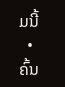ມນີ້
  • ຄົ້ນ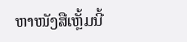ຫາໜັງສືເຫຼັ້ມນີ້